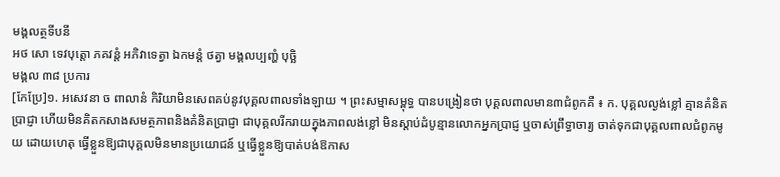មង្គលត្ថទីបនី
អថ សោ ទេវបុត្តោ ភគវន្តំ អភិវាទេត្វា ឯកមន្តំ ថត្វា មង្គលប្បញ្ហំ បុច្ឆិ
មង្គល ៣៨ ប្រការ
[កែប្រែ]១. អសេវនា ច ពាលានំ កិរិយាមិនសេពគប់នូវបុគ្គលពាលទាំងឡាយ ។ ព្រះសម្មាសម្ពុទ្ធ បានបង្រៀនថា បុគ្គលពាលមាន៣ជំពូកគឺ ៖ ក. បុគ្គលល្ងង់ខ្លៅ គ្មានគំនិត ប្រាជ្ញា ហើយមិនគិតកសាងសមត្ថភាពនិងគំនិតប្រាជ្ញា ជាបុគ្គលរីករាយក្នុងភាពលង់ខ្លៅ មិនស្តាប់ដំបូន្មានលោកអ្នកប្រាជ្ញ ឬចាស់ព្រឹទ្ធាចារ្យ ចាត់ទុកជាបុគ្គលពាលជំពូកមូយ ដោយហេតុ ធ្វើខ្លួនឱ្យជាបុគ្គលមិនមានប្រយោជន៍ ឬធ្វើខ្លួនឱ្យបាត់បង់ឱកាស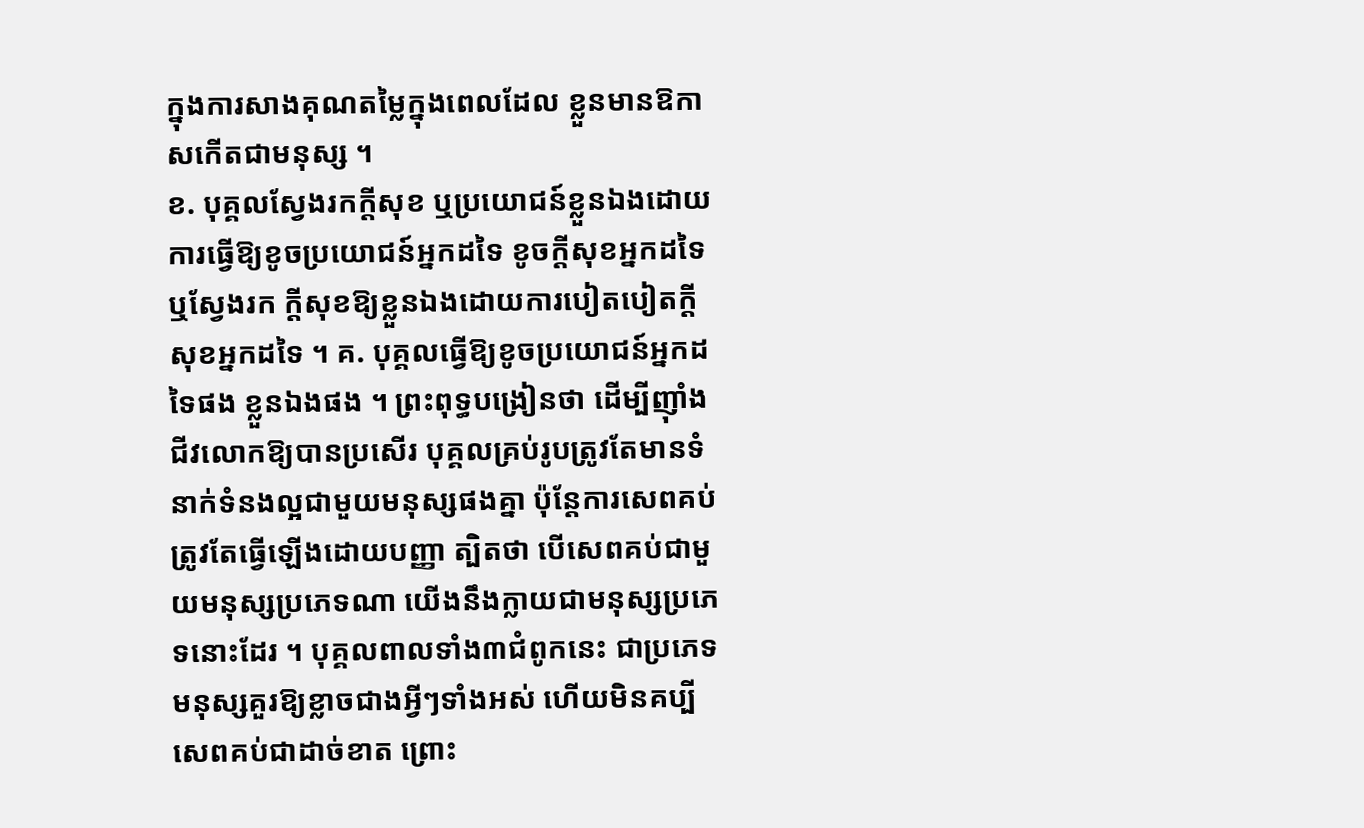ក្នុងការសាងគុណតម្លៃក្នុងពេលដែល ខ្លួនមានឱកាសកើតជាមនុស្ស ។
ខ. បុគ្គលស្វែងរកក្តីសុខ ឬប្រយោជន៍ខ្លួនឯងដោយការធ្វើឱ្យខូចប្រយោជន៍អ្នកដទៃ ខូចក្តីសុខអ្នកដទៃ ឬស្វែងរក ក្តីសុខឱ្យខ្លួនឯងដោយការបៀតបៀតក្តីសុខអ្នកដទៃ ។ គ. បុគ្គលធ្វើឱ្យខូចប្រយោជន៍អ្នកដទៃផង ខ្លួនឯងផង ។ ព្រះពុទ្ធបង្រៀនថា ដើម្បីញ៉ាំងជីវលោកឱ្យបានប្រសើរ បុគ្គលគ្រប់រូបត្រូវតែមានទំនាក់ទំនងល្អជាមួយមនុស្សផងគ្នា ប៉ុន្តែការសេពគប់ត្រូវតែធ្វើឡើងដោយបញ្ញា ត្បិតថា បើសេពគប់ជាមួយមនុស្សប្រភេទណា យើងនឹងក្លាយជាមនុស្សប្រភេទនោះដែរ ។ បុគ្គលពាលទាំង៣ជំពូកនេះ ជាប្រភេទមនុស្សគួរឱ្យខ្លាចជាងអ្វីៗទាំងអស់ ហើយមិនគប្បី សេពគប់ជាដាច់ខាត ព្រោះ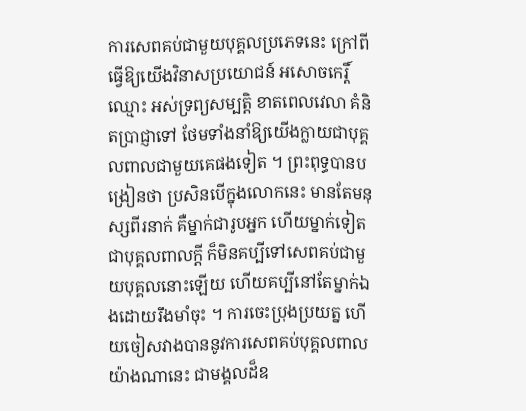ការសេពគប់ជាមួយបុគ្គលប្រភេទនេះ ក្រៅពីធ្វើឱ្យយើងវិនាសប្រយោជន៍ អសោចកេរ្តិ៍ឈ្មោះ អស់ទ្រព្យសម្បត្តិ ខាតពេលវេលា គំនិតប្រាជ្ញាទៅ ថែមទាំងនាំឱ្យយើងក្លាយជាបុគ្គលពាលជាមួយគេផងទៀត ។ ព្រះពុទ្ធបានបង្រៀនថា ប្រសិនបើក្នុងលោកនេះ មានតែមនុស្សពីរនាក់ គឺម្នាក់ជារូបអ្នក ហើយម្នាក់ទៀតជាបុគ្គលពាលក្តី ក៏មិនគប្បីទៅសេពគប់ជាមួយបុគ្គលនោះឡើយ ហើយគប្បីនៅតែម្នាក់ឯងដោយរឹងមាំចុះ ។ ការចេះប្រុងប្រយត្ន ហើយចៀសវាងបាននូវការសេពគប់បុគ្គលពាលយ៉ាងណានេះ ជាមង្គលដ៏ឧ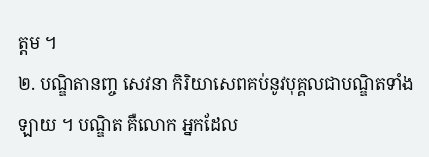ត្តម ។
២. បណ្ឌិតានញ្ច សេវនា កិរិយាសេពគប់នូវបុគ្គលជាបណ្ឌិតទាំងឡាយ ។ បណ្ឌិត គឺលោក អ្នកដែល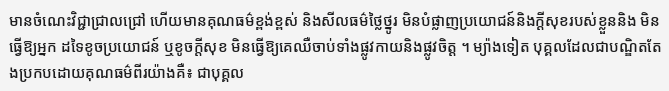មានចំណេះវិជ្ជាជ្រាលជ្រៅ ហើយមានគុណធម៌ខ្ពង់ខ្ពស់ និងសីលធម៌ថ្លៃថ្នូរ មិនបំផ្លាញប្រយោជន៍និងក្តីសុខរបស់ខ្លួននិង មិនធ្វើឱ្យអ្នក ដទៃខូចប្រយោជន៍ ឬខូចក្តីសុខ មិនធ្វើឱ្យគេឈឺចាប់ទាំងផ្លូវកាយនិងផ្លូវចិត្ត ។ ម្យ៉ាងទៀត បុគ្គលដែលជាបណ្ឌិតតែងប្រកបដោយគុណធម៌ពីរយ៉ាងគឺ៖ ជាបុគ្គល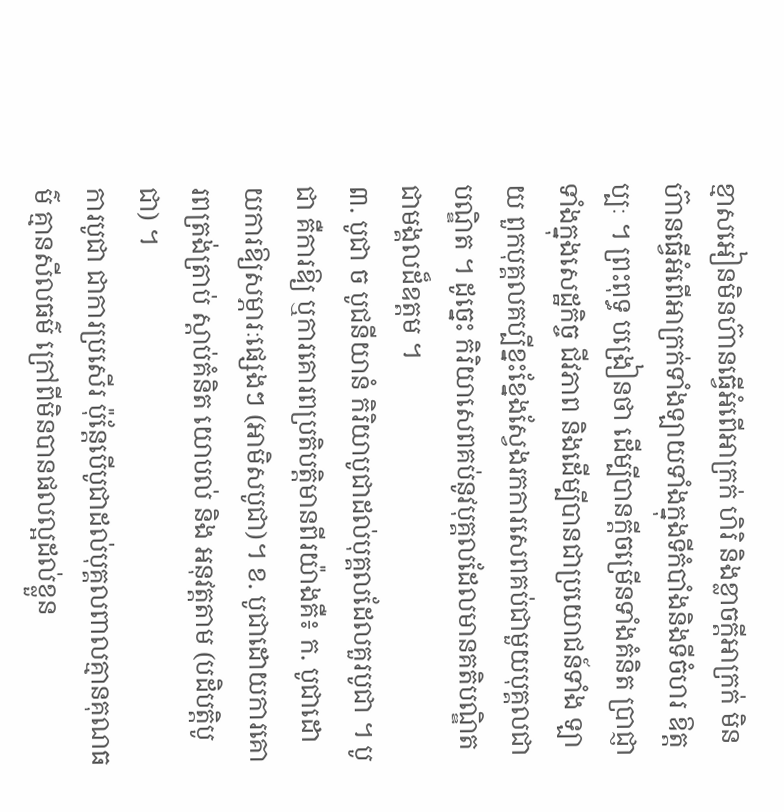ខ្មាសអៀនមិនហ៊ានធ្វើអំពើអាក្រក់ ហិរិ និងខ្លាចក្តីអាក្រក់ មិនហ៊ានធ្វើអំពើអាក្រក់ទាំងឡាយទាំងក្នុងទីកំបាំងនិងទីចំហរ ឱត្តប្បៈ ។ ព្រះពុទ្ធ បង្រៀនថា ដើម្បីបានក្តីចម្រើនទាំងគំនិត ប្រាជ្ញា ទាំងក្នុងសេដ្ឋកិច្ច ជីវភាព និងដើម្បីបានជាប្រយោជន៍ទាំង ឡាយ ពួកបុគ្គលគប្បីខ្នះខ្នែងស្វែងរកការសេពគប់ជាមួយបុគ្គលជាបណ្ឌិត ។ ដូច្នេះ កិរិយាសេពគប់នូវបុគ្គលដែលមានគតិបណ្ឌិត ជាមង្គលដ៏ឧត្តម ។
៣. បូជា ច បូជនីយានំ កិរិយាបូជាដល់បុគ្គលដែលគួរបូជា ។ បូជា គឺការឱ្យ ឬការគោរពប្រតិបត្តិមានពីរយ៉ាងគឺ៖ ក. បូជាដោយការឱ្យសម្ភារៈផ្សេងៗ (អាមិសបូជា)។ ខ. បូជាដោយការគោរពត្រង់ត្រាប់ ស្តាប់គំនិត យោបល់ និង អនុវត្តតាម (បដិបត្តិបូជា) ។
ការបូជា ជាការប្រសើរ ប៉ុន្តែបើបូជាដល់បុគ្គលពាលគ្មានគុណធម៌ គ្មានសីលធម៌ ក្រៅពីមិនបានផលល្អដល់ខ្លួន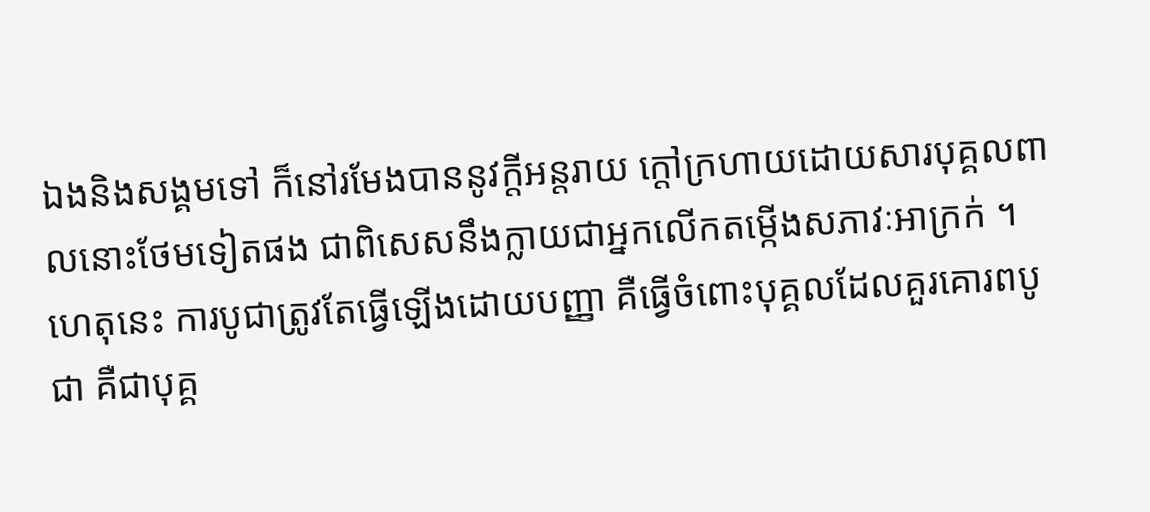ឯងនិងសង្គមទៅ ក៏នៅរមែងបាននូវក្តីអន្តរាយ ក្តៅក្រហាយដោយសារបុគ្គលពាលនោះថែមទៀតផង ជាពិសេសនឹងក្លាយជាអ្នកលើកតម្កើងសភាវៈអាក្រក់ ។ ហេតុនេះ ការបូជាត្រូវតែធ្វើឡើងដោយបញ្ញា គឺធ្វើចំពោះបុគ្គលដែលគួរគោរពបូជា គឺជាបុគ្គ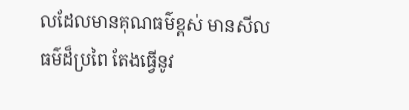លដែលមានគុណធម៌ខ្ពស់ មានសីលធម៌ដ៏ប្រពៃ តែងធ្វើនូវ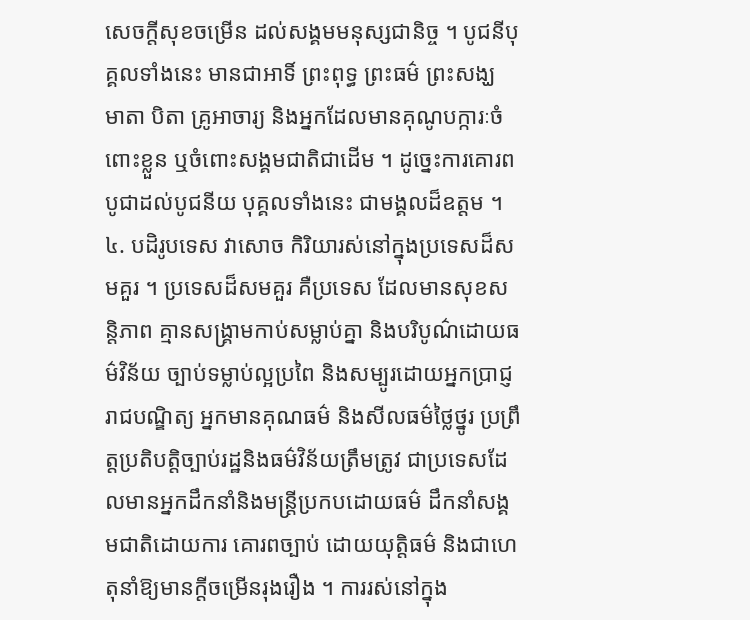សេចក្តីសុខចម្រើន ដល់សង្គមមនុស្សជានិច្ច ។ បូជនីបុគ្គលទាំងនេះ មានជាអាទិ៍ ព្រះពុទ្ធ ព្រះធម៌ ព្រះសង្ឃ មាតា បិតា គ្រូអាចារ្យ និងអ្នកដែលមានគុណូបក្ការៈចំពោះខ្លួន ឬចំពោះសង្គមជាតិជាដើម ។ ដូច្នេះការគោរពបូជាដល់បូជនីយ បុគ្គលទាំងនេះ ជាមង្គលដ៏ឧត្តម ។
៤. បដិរូបទេស វាសោច កិរិយារស់នៅក្នុងប្រទេសដ៏សមគួរ ។ ប្រទេសដ៏សមគួរ គឺប្រទេស ដែលមានសុខសន្តិភាព គ្មានសង្គ្រាមកាប់សម្លាប់គ្នា និងបរិបូណ៌ដោយធម៌វិន័យ ច្បាប់ទម្លាប់ល្អប្រពៃ និងសម្បូរដោយអ្នកប្រាជ្ញ រាជបណ្ឌិត្យ អ្នកមានគុណធម៌ និងសីលធម៌ថ្លៃថ្នូរ ប្រព្រឹត្តប្រតិបត្តិច្បាប់រដ្ឋនិងធម៌វិន័យត្រឹមត្រូវ ជាប្រទេសដែលមានអ្នកដឹកនាំនិងមន្ត្រីប្រកបដោយធម៌ ដឹកនាំសង្គមជាតិដោយការ គោរពច្បាប់ ដោយយុត្តិធម៌ និងជាហេតុនាំឱ្យមានក្តីចម្រើនរុងរឿង ។ ការរស់នៅក្នុង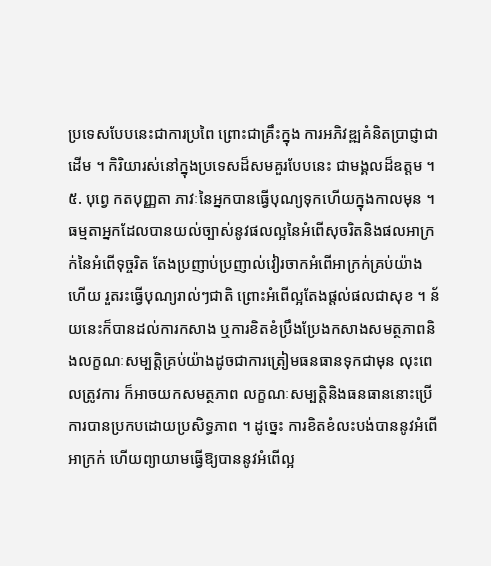ប្រទេសបែបនេះជាការប្រពៃ ព្រោះជាគ្រឹះក្នុង ការអភិវឌ្ឍគំនិតប្រាជ្ញាជាដើម ។ កិរិយារស់នៅក្នុងប្រទេសដ៏សមគួរបែបនេះ ជាមង្គលដ៏ឧត្តម ។
៥. បុព្វេ កតបុញ្ញតា ភាវៈនៃអ្នកបានធ្វើបុណ្យទុកហើយក្នុងកាលមុន ។ ធម្មតាអ្នកដែលបានយល់ច្បាស់នូវផលល្អនៃអំពើសុចរិតនិងផលអាក្រក់នៃអំពើទុច្ចរិត តែងប្រញាប់ប្រញាល់វៀរចាកអំពើអាក្រក់គ្រប់យ៉ាង ហើយ រួតរះធ្វើបុណ្យរាល់ៗជាតិ ព្រោះអំពើល្អតែងផ្តល់ផលជាសុខ ។ ន័យនេះក៏បានដល់ការកសាង ឬការខិតខំប្រឹងប្រែងកសាងសមត្ថភាពនិងលក្ខណៈសម្បត្តិគ្រប់យ៉ាងដូចជាការត្រៀមធនធានទុកជាមុន លុះពេលត្រូវការ ក៏អាចយកសមត្ថភាព លក្ខណៈសម្បត្តិនិងធនធាននោះប្រើការបានប្រកបដោយប្រសិទ្ធភាព ។ ដូច្នេះ ការខិតខំលះបង់បាននូវអំពើអាក្រក់ ហើយព្យាយាមធ្វើឱ្យបាននូវអំពើល្អ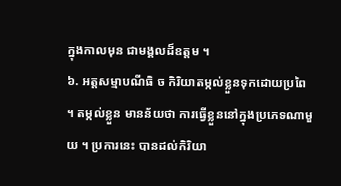ក្នុងកាលមុន ជាមង្គលដ៏ឧត្តម ។
៦. អត្តសម្មាបណីធិ ច កិរិយាតម្កល់ខ្លួនទុកដោយប្រពៃ ។ តម្កល់ខ្លួន មានន័យថា ការធ្វើខ្លួននៅក្នុងប្រភេទណាមួយ ។ ប្រការនេះ បានដល់កិរិយា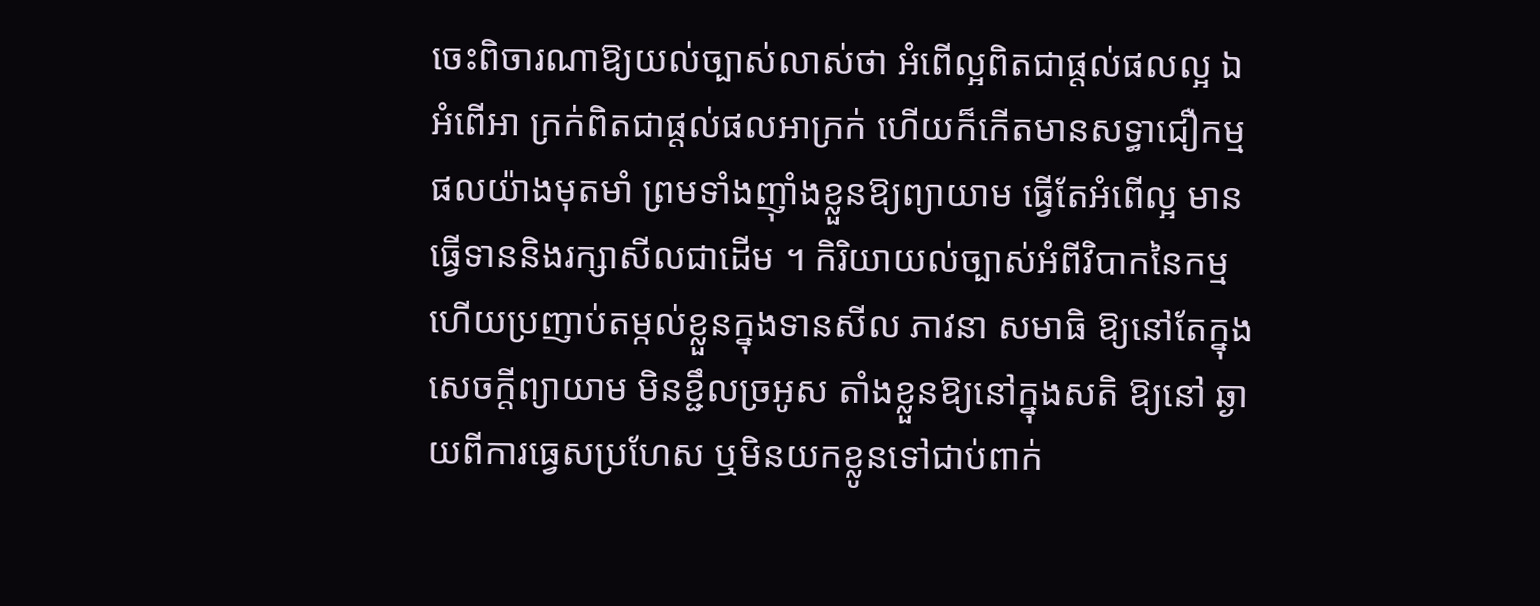ចេះពិចារណាឱ្យយល់ច្បាស់លាស់ថា អំពើល្អពិតជាផ្តល់ផលល្អ ឯអំពើអា ក្រក់ពិតជាផ្តល់ផលអាក្រក់ ហើយក៏កើតមានសទ្ធាជឿកម្មផលយ៉ាងមុតមាំ ព្រមទាំងញ៉ាំងខ្លួនឱ្យព្យាយាម ធ្វើតែអំពើល្អ មានធ្វើទាននិងរក្សាសីលជាដើម ។ កិរិយាយល់ច្បាស់អំពីវិបាកនៃកម្ម ហើយប្រញាប់តម្កល់ខ្លួនក្នុងទានសីល ភាវនា សមាធិ ឱ្យនៅតែក្នុងសេចក្តីព្យាយាម មិនខ្ជឹលច្រអូស តាំងខ្លួនឱ្យនៅក្នុងសតិ ឱ្យនៅ ឆ្ងាយពីការធ្វេសប្រហែស ឬមិនយកខ្លូនទៅជាប់ពាក់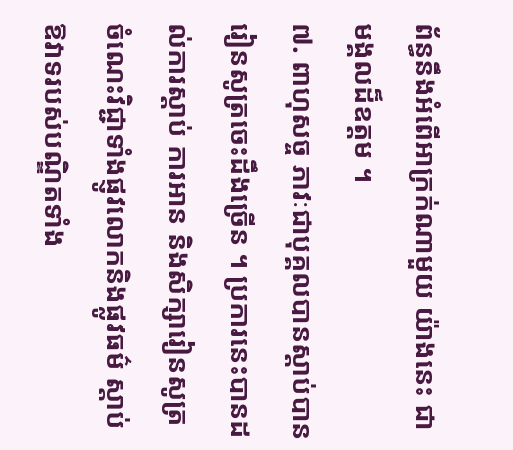ព័ន្ធនឹងអំពើអាក្រក់ណាមួយ យ៉ាងនេះ ជាមង្គលដ៏ឧត្តម ។
៧. ពាហុសច្ច ភាវៈជាបុគ្គលបានស្តាប់បានរៀនសូត្រចេះដឹងច្រើន ។ ប្រការនេះបានដល់ការស្តាប់ ការអាន និងសិក្សារៀនសូត្រចំណេះវិជ្ជាទាំងផ្ញូវលោកនិងផ្លូវធម៌ ស្តាប់ឱវាទរបស់បណ្ឌិតទាំង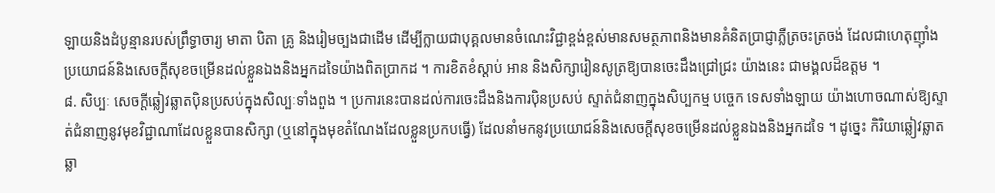ឡាយនិងដំបូន្មានរបស់ព្រឹទ្ធាចារ្យ មាតា បិតា គ្រូ និងរៀមច្បងជាដើម ដើម្បីក្លាយជាបុគ្គលមានចំណេះវិជ្ជាខ្ពង់ខ្ពស់មានសមត្ថភាពនិងមានគំនិតប្រាជ្ញាភ្លឺត្រចះត្រចង់ ដែលជាហេតុញ៉ាំងប្រយោជន៍និងសេចក្តីសុខចម្រើនដល់ខ្លួនឯងនិងអ្នកដទៃយ៉ាងពិតប្រាកដ ។ ការខិតខំស្តាប់ អាន និងសិក្សារៀនសូត្រឱ្យបានចេះដឹងជ្រៅជ្រះ យ៉ាងនេះ ជាមង្គលដ៏ឧត្តម ។
៨. សិប្បៈ សេចក្តីឆ្លៀវឆ្លាតប៉ិនប្រសប់ក្នុងសិល្បៈទាំងពួង ។ ប្រការនេះបានដល់ការចេះដឹងនិងការប៉ិនប្រសប់ ស្ទាត់ជំនាញក្នុងសិប្បកម្ម បច្ចេក ទេសទាំងឡាយ យ៉ាងហោចណាស់ឱ្យស្ទាត់ជំនាញនូវមុខវិជ្ជាណាដែលខ្លួនបានសិក្សា (ឬនៅក្នុងមុខតំណែងដែលខ្លួនប្រកបធ្វើ) ដែលនាំមកនូវប្រយោជន៍និងសេចក្តីសុខចម្រើនដល់ខ្លួនឯងនិងអ្នកដទៃ ។ ដូច្នេះ កិរិយាឆ្លៀវឆ្លាត ឆ្លា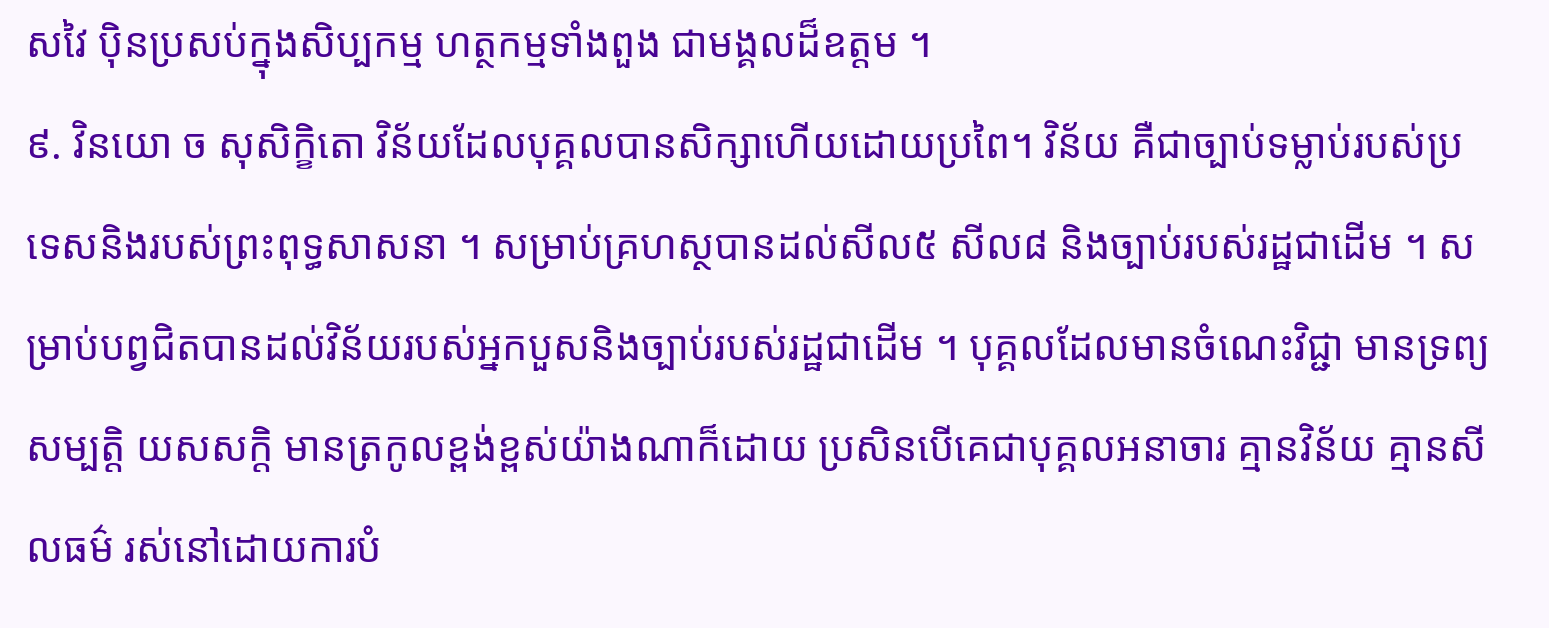សវៃ ប៉ិនប្រសប់ក្នុងសិប្បកម្ម ហត្ថកម្មទាំងពួង ជាមង្គលដ៏ឧត្តម ។
៩. វិនយោ ច សុសិក្ខិតោ វិន័យដែលបុគ្គលបានសិក្សាហើយដោយប្រពៃ។ វិន័យ គឺជាច្បាប់ទម្លាប់របស់ប្រទេសនិងរបស់ព្រះពុទ្ធសាសនា ។ សម្រាប់គ្រហស្ថបានដល់សីល៥ សីល៨ និងច្បាប់របស់រដ្ឋជាដើម ។ សម្រាប់បព្វជិតបានដល់វិន័យរបស់អ្នកបួសនិងច្បាប់របស់រដ្ឋជាដើម ។ បុគ្គលដែលមានចំណេះវិជ្ជា មានទ្រព្យ សម្បត្តិ យសសក្តិ មានត្រកូលខ្ពង់ខ្ពស់យ៉ាងណាក៏ដោយ ប្រសិនបើគេជាបុគ្គលអនាចារ គ្មានវិន័យ គ្មានសីលធម៌ រស់នៅដោយការបំ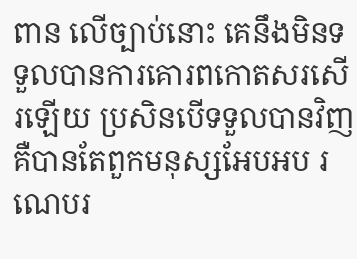ពាន លើច្បាប់នោះ គេនឹងមិនទទួលបានការគោរពកោតសរសើរឡើយ ប្រសិនបើទទួលបានវិញ គឺបានតែពួកមនុស្សអែបអប រណេបរ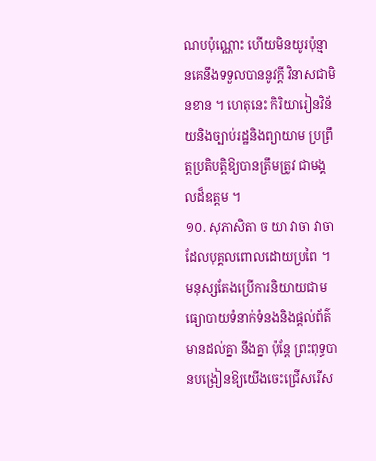ណបប៉ុណ្ណោះ ហើយមិនយូរប៉ុន្មានគេនឹងទទួលបាននូវក្តី វិនាសជាមិនខាន ។ ហេតុនេះ កិរិយារៀនវិន័យនិងច្បាប់រដ្ឋនិងព្យាយាម ប្រព្រឹត្តប្រតិបត្តិឱ្យបានត្រឹមត្រូវ ជាមង្គលដ៏ឧត្តម ។
១០. សុភាសិតា ច យា វាចា វាចាដែលបុគ្គលពោលដោយប្រពៃ ។ មនុស្សតែងប្រើការនិយាយជាមធ្យោបាយទំនាក់ទំនងនិងផ្តល់ព័ត៌មានដល់គ្នា នឹងគ្នា ប៉ុន្តែ ព្រះពុទ្ធបានបង្រៀនឱ្យយើងចេះជ្រើសរើស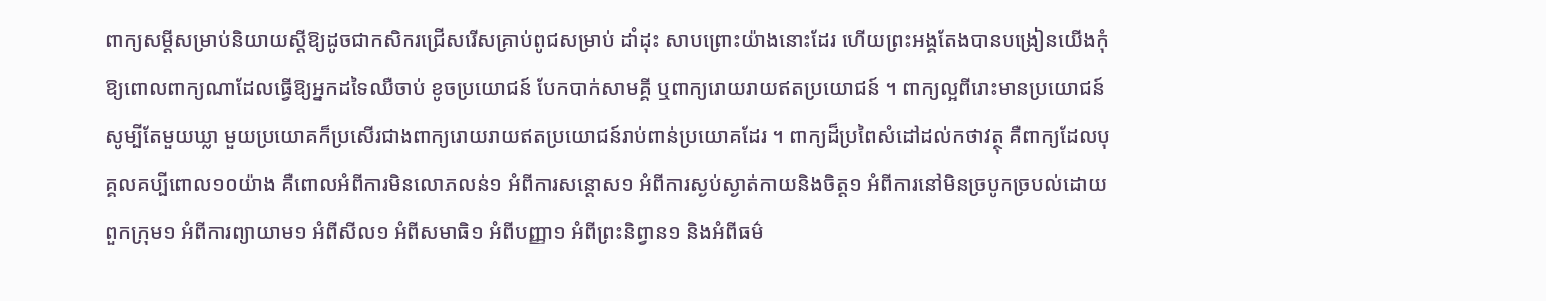ពាក្យសម្ដីសម្រាប់និយាយស្តីឱ្យដូចជាកសិករជ្រើសរើសគ្រាប់ពូជសម្រាប់ ដាំដុះ សាបព្រោះយ៉ាងនោះដែរ ហើយព្រះអង្គតែងបានបង្រៀនយើងកុំឱ្យពោលពាក្យណាដែលធ្វើឱ្យអ្នកដទៃឈឺចាប់ ខូចប្រយោជន៍ បែកបាក់សាមគ្គី ឬពាក្យរោយរាយឥតប្រយោជន៍ ។ ពាក្យល្អពីរោះមានប្រយោជន៍ សូម្បីតែមួយឃ្លា មួយប្រយោគក៏ប្រសើរជាងពាក្យរោយរាយឥតប្រយោជន៍រាប់ពាន់ប្រយោគដែរ ។ ពាក្យដ៏ប្រពៃសំដៅដល់កថាវត្ថុ គឺពាក្យដែលបុគ្គលគប្បីពោល១០យ៉ាង គឺពោលអំពីការមិនលោភលន់១ អំពីការសន្ដោស១ អំពីការស្ងប់ស្ងាត់កាយនិងចិត្ត១ អំពីការនៅមិនច្របូកច្របល់ដោយពួកក្រុម១ អំពីការព្យាយាម១ អំពីសីល១ អំពីសមាធិ១ អំពីបញ្ញា១ អំពីព្រះនិព្វាន១ និងអំពីធម៌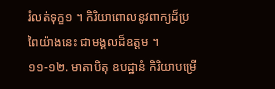រំលត់ទុក្ខ១ ។ កិរិយាពោលនូវពាក្យដ៏ប្រពៃយ៉ាងនេះ ជាមង្គលដ៏ឧត្តម ។
១១-១២. មាតាបិតុ ឧបដ្ឋានំ កិរិយាបម្រើ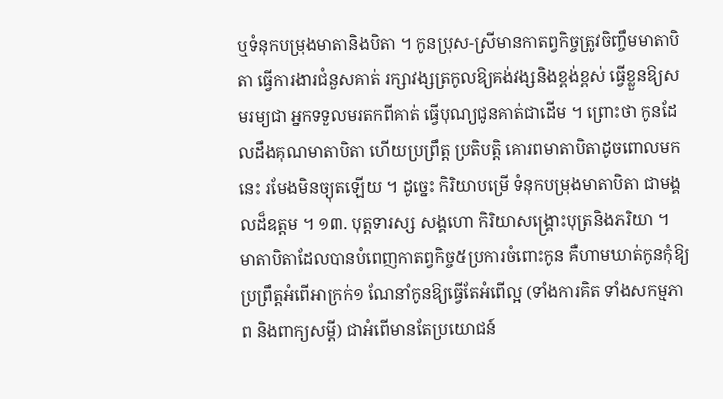ឬទំនុកបម្រុងមាតានិងបិតា ។ កូនប្រុស-ស្រីមានកាតព្វកិច្ចត្រូវចិញ្ចឹមមាតាបិតា ធ្វើការងារជំនួសគាត់ រក្សាវង្សត្រកូលឱ្យគង់វង្សនិងខ្ពង់ខ្ពស់ ធ្វើខ្លួនឱ្យសមរម្យជា អ្នកទទួលមរតកពីគាត់ ធ្វើបុណ្យជូនគាត់ជាដើម ។ ព្រោះថា កូនដែលដឹងគុណមាតាបិតា ហើយប្រព្រឹត្ត ប្រតិបត្តិ គោរពមាតាបិតាដូចពោលមកនេះ រមែងមិនច្យុតឡើយ ។ ដូច្នេះ កិរិយាបម្រើ ទំនុកបម្រុងមាតាបិតា ជាមង្គលដ៏ឧត្តម ។ ១៣. បុត្តទារស្ស សង្គហោ កិរិយាសង្គ្រោះបុត្រនិងភរិយា ។ មាតាបិតាដែលបានបំពេញកាតព្វកិច្ច៥ប្រការចំពោះកូន គឺហាមឃាត់កូនកុំឱ្យប្រព្រឹត្តអំពើអាក្រក់១ ណែនាំកូនឱ្យធ្វើតែអំពើល្អ (ទាំងការគិត ទាំងសកម្មភាព និងពាក្យសម្ដី) ជាអំពើមានតែប្រយោជន៍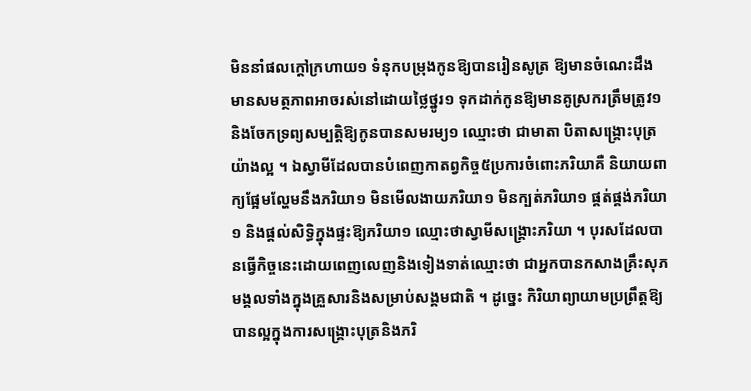មិននាំផលក្តៅក្រហាយ១ ទំនុកបម្រុងកូនឱ្យបានរៀនសូត្រ ឱ្យមានចំណេះដឹង មានសមត្ថភាពអាចរស់នៅដោយថ្លៃថ្នូរ១ ទុកដាក់កូនឱ្យមានគូស្រករត្រឹមត្រូវ១ និងចែកទ្រព្យសម្បត្តិឱ្យកូនបានសមរម្យ១ ឈ្មោះថា ជាមាតា បិតាសង្គ្រោះបុត្រយ៉ាងល្អ ។ ឯស្វាមីដែលបានបំពេញកាតព្វកិច្ច៥ប្រការចំពោះភរិយាគឺ និយាយពាក្យផ្អែមល្ហែមនឹងភរិយា១ មិនមើលងាយភរិយា១ មិនក្បត់ភរិយា១ ផ្គត់ផ្គង់ភរិយា១ និងផ្តល់សិទ្ធិក្នុងផ្ទះឱ្យភរិយា១ ឈ្មោះថាស្វាមីសង្គ្រោះភរិយា ។ បុរសដែលបានធ្វើកិច្ចនេះដោយពេញលេញនិងទៀងទាត់ឈ្មោះថា ជាអ្នកបានកសាងគ្រឹះសុភមង្គលទាំងក្នុងគ្រួសារនិងសម្រាប់សង្គមជាតិ ។ ដូច្នេះ កិរិយាព្យាយាមប្រព្រឹត្តឱ្យបានល្អក្នុងការសង្គ្រោះបុត្រនិងភរិ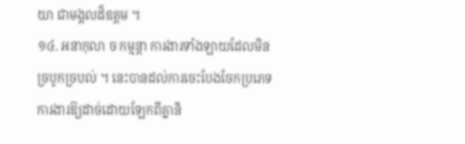យា ជាមង្គលដ៏ឧត្តម ។
១៤. អនាកុលា ច កម្មន្តា ការងារទាំងឡាយដែលមិនច្របូកច្របល់ ។ នេះបានដល់ការចេះបែងចែកប្រភេទការងារឱ្យដាច់ដោយឡែកពីគ្នានិ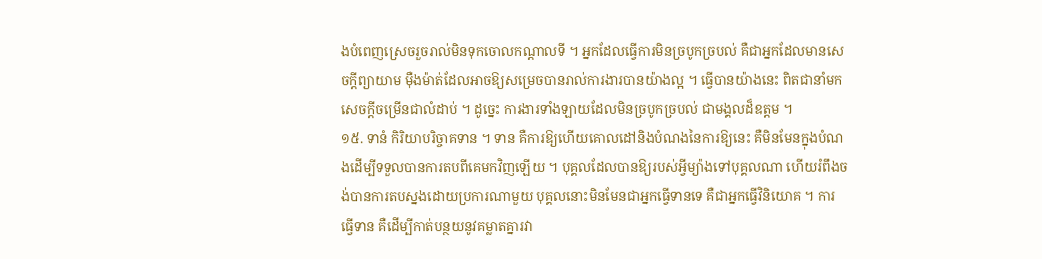ងបំពេញស្រេចរួចរាល់មិនទុកចោលកណ្តាលទី ។ អ្នកដែលធ្វើការមិនច្របូកច្របល់ គឺជាអ្នកដែលមានសេចក្តីព្យាយាម ម៉ឺងម៉ាត់ដែលអាចឱ្យសម្រេចបានរាល់ការងារបានយ៉ាងល្អ ។ ធ្វើបានយ៉ាងនេះ ពិតជានាំមកសេចក្តីចម្រើនជាលំដាប់ ។ ដូច្នេះ ការងារទាំងឡាយដែលមិនច្របូកច្របល់ ជាមង្គលដ៏ឧត្តម ។
១៥. ទានំ កិរិយាបរិច្ចាគទាន ។ ទាន គឺការឱ្យហើយគោលដៅនិងបំណងនៃការឱ្យនេះ គឺមិនមែនក្នុងបំណងដើម្បីទទួលបានការតបពីគេមកវិញឡើយ ។ បុគ្គលដែលបានឱ្យរបស់អ្វីម្យ៉ាងទៅបុគ្គលណា ហើយរំពឹងចង់បានការតបស្នងដោយប្រការណាមួយ បុគ្គលនោះមិនមែនជាអ្នកធ្វើទានទេ គឺជាអ្នកធ្វើវិនិយោគ ។ ការធ្វើទាន គឺដើម្បីកាត់បន្ថយនូវគម្លាតគ្នារវា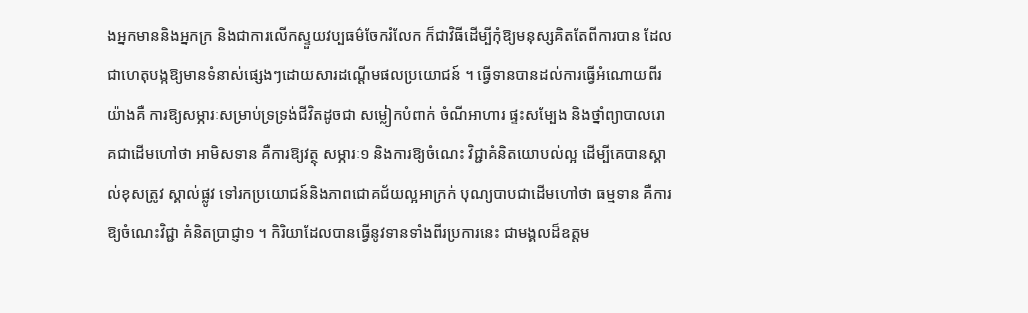ងអ្នកមាននិងអ្នកក្រ និងជាការលើកស្ទួយវប្បធម៌ចែករំលែក ក៏ជាវិធីដើម្បីកុំឱ្យមនុស្សគិតតែពីការបាន ដែលជាហេតុបង្កឱ្យមានទំនាស់ផ្សេងៗដោយសារដណ្តើមផលប្រយោជន៍ ។ ធ្វើទានបានដល់ការធ្វើអំណោយពីរយ៉ាងគឺ ការឱ្យសម្ភារៈសម្រាប់ទ្រទ្រង់ជីវិតដូចជា សម្លៀកបំពាក់ ចំណីអាហារ ផ្ទះសម្បែង និងថ្នាំព្យាបាលរោគជាដើមហៅថា អាមិសទាន គឺការឱ្យវត្ថុ សម្ភារៈ១ និងការឱ្យចំណេះ វិជ្ជាគំនិតយោបល់ល្អ ដើម្បីគេបានស្គាល់ខុសត្រូវ ស្គាល់ផ្លូវ ទៅរកប្រយោជន៍និងភាពជោគជ័យល្អអាក្រក់ បុណ្យបាបជាដើមហៅថា ធម្មទាន គឺការឱ្យចំណេះវិជ្ជា គំនិតប្រាជ្ញា១ ។ កិរិយាដែលបានធ្វើនូវទានទាំងពីរប្រការនេះ ជាមង្គលដ៏ឧត្តម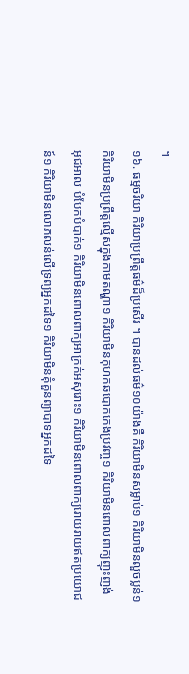។
១៦. ធម្មចរិយា កិរិយាប្រព្រឹត្តធម៌ដ៏ប្រសើរ ។ បានដល់ធម៌១០យ៉ាងគឺ កិរិយាមិនសម្លាប់១ កិរិយាមិនលួចប្លន់១ កិរិយាមិនប្រព្រឹត្តល្មើសក្នុងកាមតណ្ហា១ កិរិយាមិនកុហកឆបោកកេងប្រវញ្ច១ កិរិយាមិនពោលពាក្យញុះញង់ អុជអាល បំបែកបំបាក់១ កិរិយាមិនពោលពាក្យអាក្រក់អសុរោះ១ កិរិយាមិនពោលពាក្យរោយរាយឥតប្រយោជន៍១ កិរិយាមិនលោភលន់លើទ្រព្យអ្នកដទៃ១ កិរិយាមិនគុំគួនព្យាបាទអ្នកដទៃ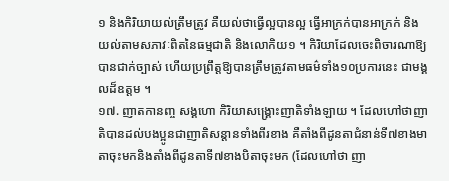១ និងកិរិយាយល់ត្រឹមត្រូវ គឺយល់ថាធ្វើល្អបានល្អ ធ្វើអាក្រក់បានអាក្រក់ និងយល់តាមសភាវៈពិតនៃធម្មជាតិ និងលោកិយ១ ។ កិរិយាដែលចេះពិចារណាឱ្យបានជាក់ច្បាស់ ហើយប្រព្រឹត្តឱ្យបានត្រឹមត្រូវតាមធម៌ទាំង១០ប្រការនេះ ជាមង្គលដ៏ឧត្តម ។
១៧. ញាតកានញ្ច សង្គហោ កិរិយាសង្គ្រោះញាតិទាំងឡាយ ។ ដែលហៅថាញាតិបានដល់បងប្អូនជាញាតិសន្តានទាំងពីរខាង គឺតាំងពីដូនតាជំនាន់ទី៧ខាងមាតាចុះមកនិងតាំងពីដូនតាទី៧ខាងបិតាចុះមក (ដែលហៅថា ញា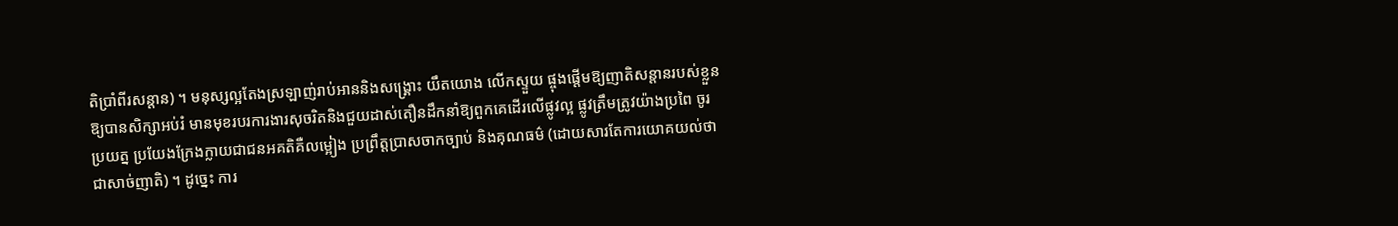តិប្រាំពីរសន្តាន) ។ មនុស្សល្អតែងស្រឡាញ់រាប់អាននិងសង្គ្រោះ យឹតយោង លើកស្ទួយ ផ្ចុងផ្តើមឱ្យញាតិសន្តានរបស់ខ្លួនឱ្យបានសិក្សាអប់រំ មានមុខរបរការងារសុចរិតនិងជួយដាស់តឿនដឹកនាំឱ្យពួកគេដើរលើផ្លូវល្អ ផ្លូវត្រឹមត្រូវយ៉ាងប្រពៃ ចូរប្រយត្ន ប្រយែងក្រែងក្លាយជាជនអគតិគឺលម្អៀង ប្រព្រឹត្តប្រាសចាកច្បាប់ និងគុណធម៌ (ដោយសារតែការយោគយល់ថា ជាសាច់ញាតិ) ។ ដូច្នេះ ការ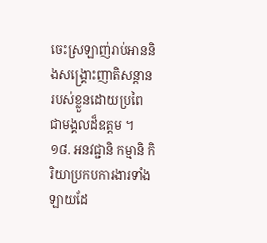ចេះស្រឡាញ់រាប់អាននិងសង្គ្រោះញាតិសន្តានរបស់ខ្លួនដោយប្រពៃ ជាមង្គលដ៏ឧត្តម ។
១៨. អនវជ្ជានិ កម្មានិ កិរិយាប្រកបការងារទាំងឡាយដែ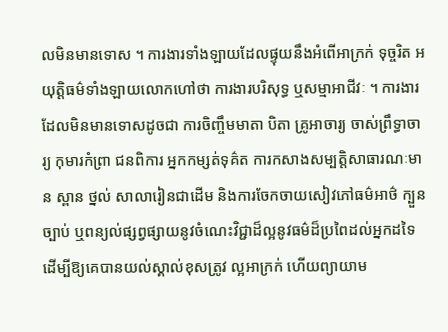លមិនមានទោស ។ ការងារទាំងឡាយដែលផ្ទុយនឹងអំពើអាក្រក់ ទុច្ចរិត អយុត្តិធម៌ទាំងឡាយលោកហៅថា ការងារបរិសុទ្ធ ឬសម្មាអាជីវៈ ។ ការងារដែលមិនមានទោសដូចជា ការចិញ្ចឹមមាតា បិតា គ្រូអាចារ្យ ចាស់ព្រឹទ្ធាចារ្យ កុមារកំព្រា ជនពិការ អ្នកកម្សត់ទុគ៌ត ការកសាងសម្បត្តិសាធារណៈមាន ស្ពាន ថ្នល់ សាលារៀនជាដើម និងការចែកចាយសៀវភៅធម៌អាថ៌ ក្បួនច្បាប់ ឬពន្យល់ផ្សព្វផ្សាយនូវចំណេះវិជ្ជាដ៏ល្អនូវធម៌ដ៏ប្រពៃដល់អ្នកដទៃដើម្បីឱ្យគេបានយល់ស្គាល់ខុសត្រូវ ល្អអាក្រក់ ហើយព្យាយាម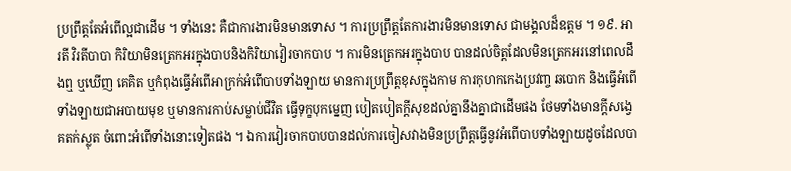ប្រព្រឹត្តតែអំពើល្អជាដើម ។ ទាំងនេះ គឺជាការងារមិនមានទោស ។ ការប្រព្រឹត្តតែការងារមិនមានទោស ជាមង្គលដ៏ឧត្តម ។ ១៩. អារតី វិរតីបាបា កិរិយាមិនត្រេកអរក្នុងបាបនិងកិរិយាវៀរចាកបាប ។ ការមិនត្រេកអរក្នុងបាប បានដល់ចិត្តដែលមិនត្រេកអរនៅពេលដឹងឮ ឬឃើញ គេគិត ឬកំពុងធ្វើអំពើអាក្រក់អំពើបាបទាំងឡាយ មានការប្រព្រឹត្តខុសក្នុងកាម ការកុហកកេងប្រវញ្ច ឆបោក និងធ្វើអំពើទាំងឡាយជាអបាយមុខ ឬមានការកាប់សម្លាប់ជីវិត ធ្វើទុក្ខបុកម្នេញ បៀតបៀតក្តីសុខដល់គ្នានឹងគ្នាជាដើមផង ថែមទាំងមានក្តីសង្វេគតក់ស្លុត ចំពោះអំពើទាំងនោះទៀតផង ។ ឯការវៀរចាកបាបបានដល់ការចៀសវាងមិនប្រព្រឹត្តធ្វើនូវអំពើបាបទាំងឡាយដូចដែលបា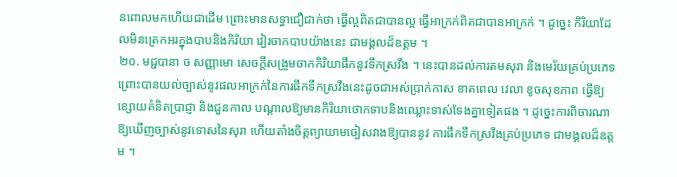នពោលមកហើយជាដើម ព្រោះមានសទ្ធាជឿជាក់ថា ធ្វើល្អពិតជាបានល្អ ធ្វើអាក្រក់ពិតជាបានអាក្រក់ ។ ដូច្នេះ កិរិយាដែលមិនត្រេកអរក្នុងបាបនិងកិរិយា វៀរចាកបាបយ៉ាងនេះ ជាមង្គលដ៏ឧត្តម ។
២០. មជ្ជបានា ច សញ្ញាមោ សេចក្តីសង្រួមចាកកិរិយាផឹកនូវទឹកស្រវឹង ។ នេះបានដល់ការតមសុរា និងមេរ័យគ្រប់ប្រភេទ ព្រោះបានយល់ច្បាស់នូវផលអាក្រក់នៃការផឹកទឹកស្រវឹងនេះដូចជាអស់ប្រាក់កាស ខាតពេល វេលា ខូចសុខភាព ធ្វើឱ្យខ្សោយគំនិតប្រាជ្ញា និងជួនកាល បណ្តាលឱ្យមានកិរិយាថោកទាបនិងឈ្លោះទាស់ទែងគ្នាទៀតផង ។ ដូច្នេះការពិចារណាឱ្យឃើញច្បាស់នូវទោសនៃសុរា ហើយតាំងចិត្តព្យាយាមចៀសវាងឱ្យបាននូវ ការផឹកទឹកស្រវឹងគ្រប់ប្រភេទ ជាមង្គលដ៏ឧត្តម ។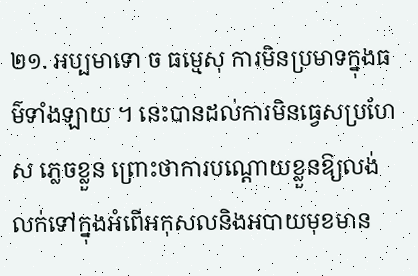២១. អប្បមាទោ ច ធម្មេសុ ការមិនប្រមាទក្នុងធម៌ទាំងឡាយ ។ នេះបានដល់ការមិនធ្វេសប្រហែស ភ្លេចខ្លួន ព្រោះថាការបណ្តោយខ្លួនឱ្យលង់លក់ទៅក្នុងអំពើអកុសលនិងអបាយមុខមាន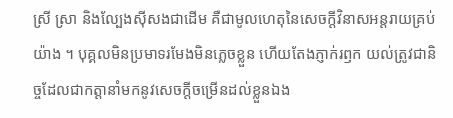ស្រី ស្រា និងល្បែងស៊ីសងជាដើម គឺជាមូលហេតុនៃសេចក្តីវិនាសអន្តរាយគ្រប់យ៉ាង ។ បុគ្គលមិនប្រមាទរមែងមិនភ្លេចខ្លួន ហើយតែងភ្ញាក់រឭក យល់ត្រូវជានិច្ចដែលជាកត្តានាំមកនូវសេចក្តីចម្រើនដល់ខ្លួនឯង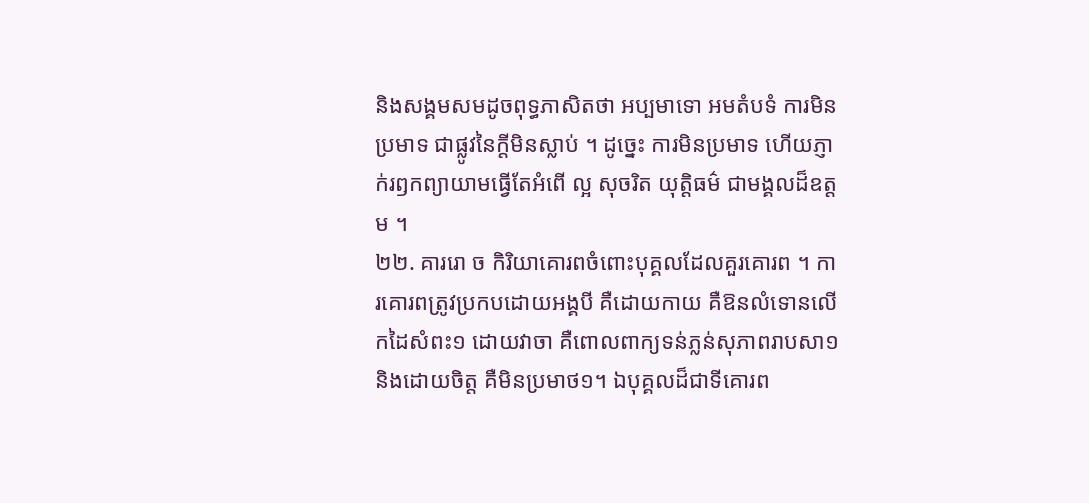និងសង្គមសមដូចពុទ្ធភាសិតថា អប្បមាទោ អមតំបទំ ការមិនប្រមាទ ជាផ្លូវនៃក្តីមិនស្លាប់ ។ ដូច្នេះ ការមិនប្រមាទ ហើយភ្ញាក់រឭកព្យាយាមធ្វើតែអំពើ ល្អ សុចរិត យុត្តិធម៌ ជាមង្គលដ៏ឧត្តម ។
២២. គាររោ ច កិរិយាគោរពចំពោះបុគ្គលដែលគួរគោរព ។ ការគោរពត្រូវប្រកបដោយអង្គបី គឺដោយកាយ គឺឱនលំទោនលើកដៃសំពះ១ ដោយវាចា គឺពោលពាក្យទន់ភ្លន់សុភាពរាបសា១ និងដោយចិត្ត គឺមិនប្រមាថ១។ ឯបុគ្គលដ៏ជាទីគោរព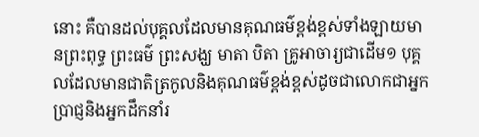នោះ គឺបានដល់បុគ្គលដែលមានគុណធម៌ខ្ពង់ខ្ពស់ទាំងឡាយមានព្រះពុទ្ធ ព្រះធម៌ ព្រះសង្ឃ មាតា បិតា គ្រូអាចារ្យជាដើម១ បុគ្គលដែលមានជាតិត្រកូលនិងគុណធម៌ខ្ពង់ខ្ពស់ដូចជាលោកជាអ្នកប្រាជ្ញនិងអ្នកដឹកនាំរ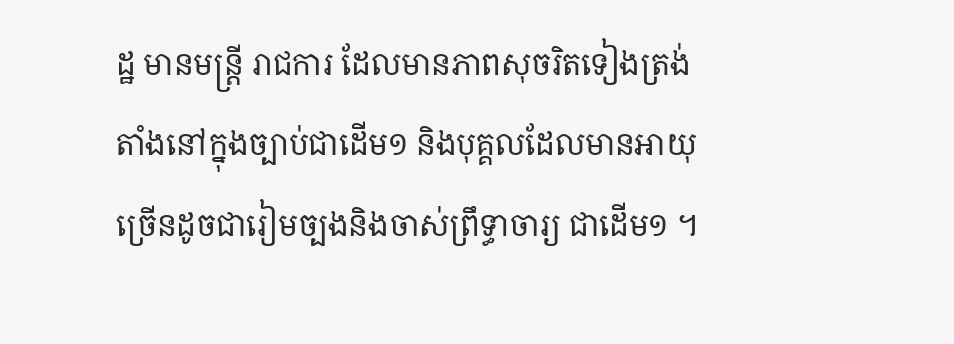ដ្ឋ មានមន្ត្រី រាជការ ដែលមានភាពសុចរិតទៀងត្រង់ តាំងនៅក្នុងច្បាប់ជាដើម១ និងបុគ្គលដែលមានអាយុច្រើនដូចជារៀមច្បងនិងចាស់ព្រឹទ្ធាចារ្យ ជាដើម១ ។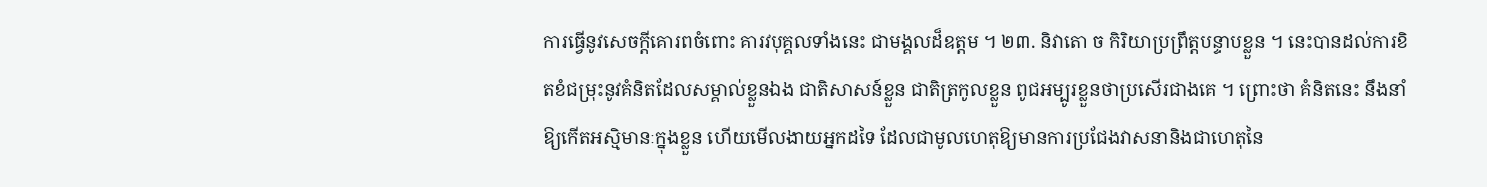ការធ្វើនូវសេចក្តីគោរពចំពោះ គារវបុគ្គលទាំងនេះ ជាមង្គលដ៏ឧត្តម ។ ២៣. និវាតោ ច កិរិយាប្រព្រឹត្តបន្ទាបខ្លួន ។ នេះបានដល់ការខិតខំជម្រុះនូវគំនិតដែលសម្គាល់ខ្លួនឯង ជាតិសាសន៍ខ្លួន ជាតិត្រកូលខ្លួន ពូជអម្បូរខ្លួនថាប្រសើរជាងគេ ។ ព្រោះថា គំនិតនេះ នឹងនាំឱ្យកើតអស្មិមានៈក្នុងខ្លួន ហើយមើលងាយអ្នកដទៃ ដែលជាមូលហេតុឱ្យមានការប្រជែងវាសនានិងជាហេតុនៃ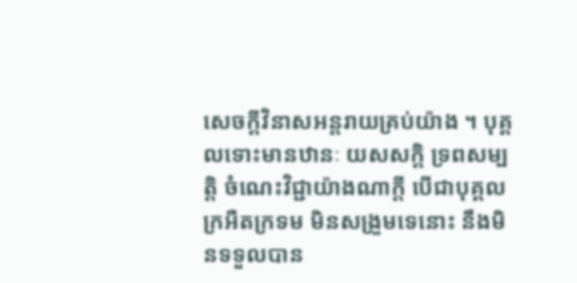សេចក្តីវិនាសអន្តរាយគ្រប់យ៉ាង ។ បុគ្គលទោះមានឋានៈ យសសក្តិ ទ្រពសម្បត្តិ ចំណេះវិជ្ជាយ៉ាងណាក្តី បើជាបុគ្គលក្រអឺតក្រទម មិនសង្រួមទេនោះ នឹងមិនទទួលបាន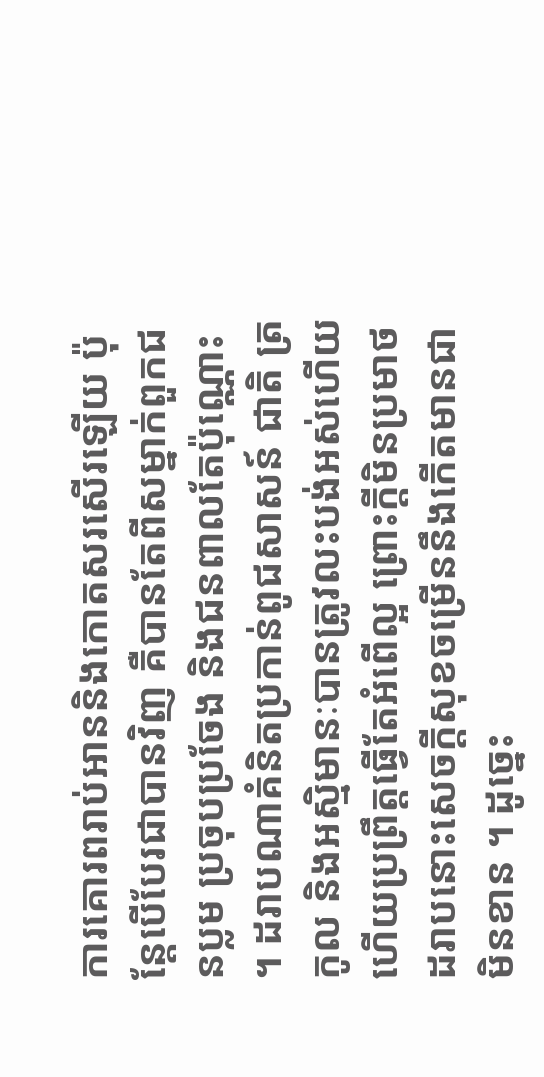ការគោរពរាប់អាននិងកោតសរសើរឡើយ ប៉ុន្តែបើបែរជាបានវិញ គឺបានតែពីសម្នាក់ពួកជនប្លម ប្រចុបប្រចែង និងជនពាលតែប៉ុណ្ណោះ ។ ដរាបណាគំនិតប្រកាន់ពូជសាសន៍ ជាតិ ត្រកូល និងអស្មិមានៈបានត្រូវលះបង់អស់ហើយ ហើយប្រព្រឹត្តធ្វើតែអំពើល្អ ព្រោះក្តីមិនប្រមាថ ដរាបនោះសេចក្តីសុខចម្រើននឹងកើតមានជាមិនខាន ។ ដូច្នេះ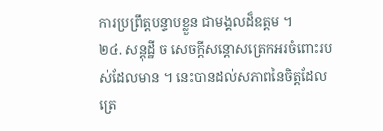ការប្រព្រឹត្តបន្ទាបខ្លួន ជាមង្គលដ៏ឧត្តម ។
២៤. សន្តុដ្ឋី ច សេចក្តីសន្ដោសត្រេកអរចំពោះរបស់ដែលមាន ។ នេះបានដល់សភាពនៃចិត្តដែលត្រេ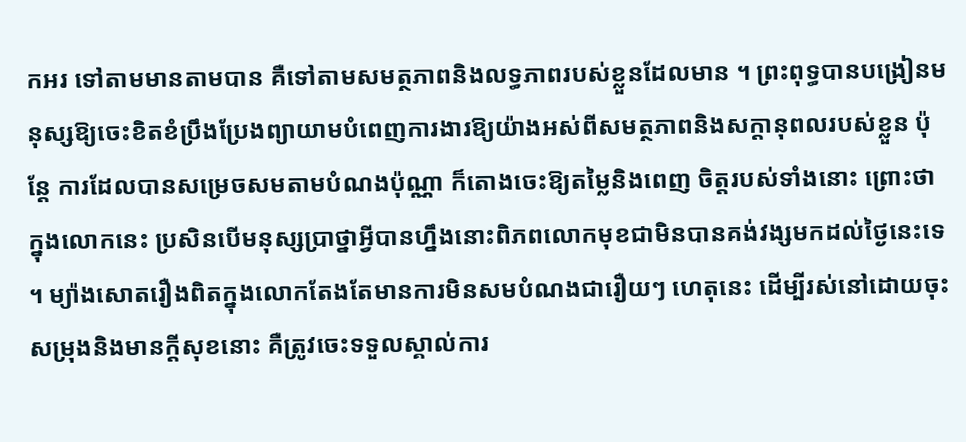កអរ ទៅតាមមានតាមបាន គឺទៅតាមសមត្ថភាពនិងលទ្ធភាពរបស់ខ្លួនដែលមាន ។ ព្រះពុទ្ធបានបង្រៀនមនុស្សឱ្យចេះខិតខំប្រឹងប្រែងព្យាយាមបំពេញការងារឱ្យយ៉ាងអស់ពីសមត្ថភាពនិងសក្តានុពលរបស់ខ្លួន ប៉ុន្តែ ការដែលបានសម្រេចសមតាមបំណងប៉ុណ្ណា ក៏តោងចេះឱ្យតម្លៃនិងពេញ ចិត្តរបស់ទាំងនោះ ព្រោះថាក្នុងលោកនេះ ប្រសិនបើមនុស្សប្រាថ្នាអ្វីបានហ្នឹងនោះពិភពលោកមុខជាមិនបានគង់វង្សមកដល់ថ្ងៃនេះទេ ។ ម្យ៉ាងសោតរឿងពិតក្នុងលោកតែងតែមានការមិនសមបំណងជារឿយៗ ហេតុនេះ ដើម្បីរស់នៅដោយចុះសម្រុងនិងមានក្តីសុខនោះ គឺត្រូវចេះទទួលស្គាល់ការ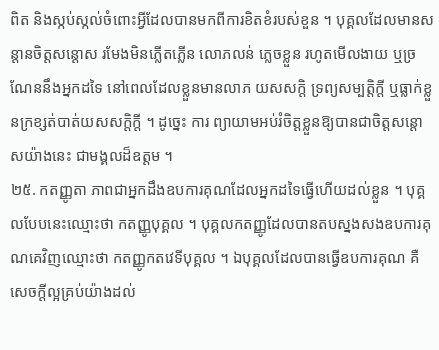ពិត និងស្កប់ស្កល់ចំពោះអ្វីដែលបានមកពីការខិតខំរបស់ខួន ។ បុគ្គលដែលមានសន្ដានចិត្តសន្ដោស រមែងមិនភ្លើតភ្លើន លោភលន់ ភ្លេចខ្លួន រហូតមើលងាយ ឬច្រណែននឹងអ្នកដទៃ នៅពេលដែលខ្លួនមានលាភ យសសក្តិ ទ្រព្យសម្បត្តិក្តី ឬធ្លាក់ខ្លួនក្រខ្សត់បាត់យសសក្តិក្តី ។ ដូច្នេះ ការ ព្យាយាមអប់រំចិត្តខ្លួនឱ្យបានជាចិត្តសន្ដោសយ៉ាងនេះ ជាមង្គលដ៏ឧត្តម ។
២៥. កតញ្ញូតា ភាពជាអ្នកដឹងឧបការគុណដែលអ្នកដទៃធ្វើហើយដល់ខ្លួន ។ បុគ្គលបែបនេះឈ្មោះថា កតញ្ញូបុគ្គល ។ បុគ្គលកតញ្ញូដែលបានតបស្នងសងឧបការគុណគេវិញឈ្មោះថា កតញ្ញូកតវេទីបុគ្គល ។ ឯបុគ្គលដែលបានធ្វើឧបការគុណ គឺសេចក្តីល្អគ្រប់យ៉ាងដល់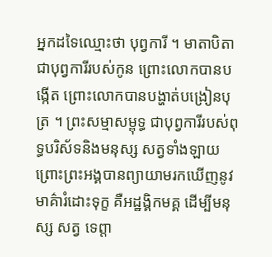អ្នកដទៃឈ្មោះថា បុព្វការី ។ មាតាបិតា ជាបុព្វការីរបស់កូន ព្រោះលោកបានបង្កើត ព្រោះលោកបានបង្ហាត់បង្រៀនបុត្រ ។ ព្រះសម្មាសម្ពុទ្ធ ជាបុព្វការីរបស់ពុទ្ធបរិស័ទនិងមនុស្ស សត្វទាំងឡាយ ព្រោះព្រះអង្គបានព្យាយាមរកឃើញនូវមាគ៌ារំដោះទុក្ខ គឺអដ្ឋង្គិកមគ្គ ដើម្បីមនុស្ស សត្វ ទេព្តា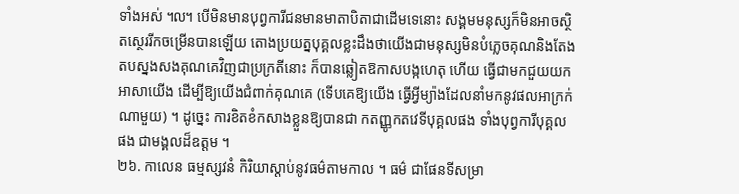ទាំងអស់ ៘ បើមិនមានបុព្វការីជនមានមាតាបិតាជាដើមទេនោះ សង្គមមនុស្សក៏មិនអាចស្ថិតស្ថេររីកចម្រើនបានឡើយ តោងប្រយត្នបុគ្គលខ្លះដឹងថាយើងជាមនុស្សមិនបំភ្លេចគុណនិងតែងតបស្នងសងគុណគេវិញជាប្រក្រតីនោះ ក៏បានឆ្លៀតឱកាសបង្កហេតុ ហើយ ធ្វើជាមកជួយយកអាសាយើង ដើម្បីឱ្យយើងជំពាក់គុណគេ (ទើបគេឱ្យយើង ធ្វើអ្វីម្យ៉ាងដែលនាំមកនូវផលអាក្រក់ណាមួយ) ។ ដូច្នេះ ការខិតខំកសាងខ្លួនឱ្យបានជា កតញ្ញូកតវេទីបុគ្គលផង ទាំងបុព្វការីបុគ្គលផង ជាមង្គលដ៏ឧត្តម ។
២៦. កាលេន ធម្មស្សវនំ កិរិយាស្តាប់នូវធម៌តាមកាល ។ ធម៌ ជាផែនទីសម្រា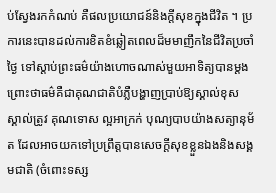ប់ស្វែងរកកំណប់ គឺផលប្រយោជន៍និងក្តីសុខក្នុងជីវិត ។ ប្រការនេះបានដល់ការខិតខំឆ្លៀតពេលដ៏មមាញឹកនៃជីវិតប្រចាំថ្ងៃ ទៅស្តាប់ព្រះធម៌យ៉ាងហោចណាស់មួយអាទិត្យបានម្តង ព្រោះថាធម៌គឺជាគុណជាតិបំភ្លឺបង្ហាញប្រាប់ឱ្យស្គាល់ខុស ស្គាល់ត្រូវ គុណទោស ល្អអាក្រក់ បុណ្យបាបយ៉ាងសត្យានុម័ត ដែលអាចយកទៅប្រព្រឹត្តបានសេចក្តីសុខខ្លួនឯងនិងសង្គមជាតិ (ចំពោះទស្ស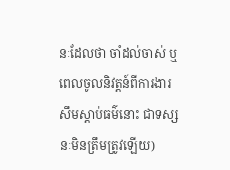នៈដែលថា ចាំដល់ចាស់ ឬពេលចូលនិវត្តន៍ពីការងារ សឹមស្តាប់ធម៌នោះ ជាទស្សនៈមិនត្រឹមត្រូវឡើយ)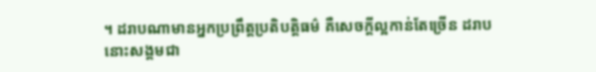។ ដរាបណាមានអ្នកប្រព្រឹត្តប្រតិបត្តិធម៌ គឺសេចក្តីល្អកាន់តែច្រើន ដរាបនោះសង្គមជា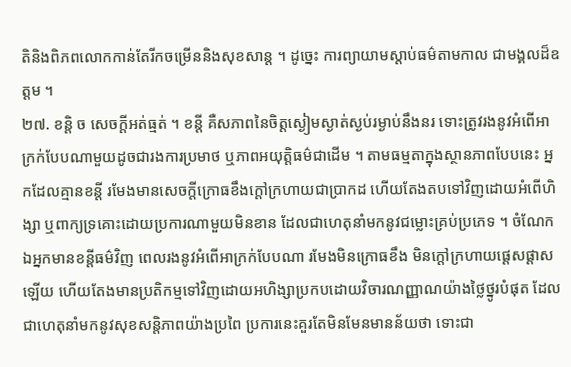តិនិងពិភពលោកកាន់តែរីកចម្រើននិងសុខសាន្ត ។ ដូច្នេះ ការព្យាយាមស្តាប់ធម៌តាមកាល ជាមង្គលដ៏ឧត្តម ។
២៧. ខន្តិ ច សេចក្តីអត់ធ្មត់ ។ ខន្តី គឺសភាពនៃចិត្តស្ងៀមស្ងាត់ស្ងប់រម្ងាប់នឹងនរ ទោះត្រូវរងនូវអំពើអាក្រក់បែបណាមួយដូចជារងការប្រមាថ ឬភាពអយុត្តិធម៌ជាដើម ។ តាមធម្មតាក្នុងស្ថានភាពបែបនេះ អ្នកដែលគ្មានខន្តី រមែងមានសេចក្តីក្រោធខឹងក្តៅក្រហាយជាប្រាកដ ហើយតែងតបទៅវិញដោយអំពើហិង្សា ឬពាក្យទ្រគោះដោយប្រការណាមួយមិនខាន ដែលជាហេតុនាំមកនូវជម្លោះគ្រប់ប្រភេទ ។ ចំណែកឯអ្នកមានខន្តីធម៌វិញ ពេលរងនូវអំពើអាក្រក់បែបណា រមែងមិនក្រោធខឹង មិនក្តៅក្រហាយផ្តេសផ្តាសឡើយ ហើយតែងមានប្រតិកម្មទៅវិញដោយអហិង្សាប្រកបដោយវិចារណញ្ញាណយ៉ាងថ្លៃថ្នូរបំផុត ដែលជាហេតុនាំមកនូវសុខសន្តិភាពយ៉ាងប្រពៃ ប្រការនេះគួរតែមិនមែនមានន័យថា ទោះជា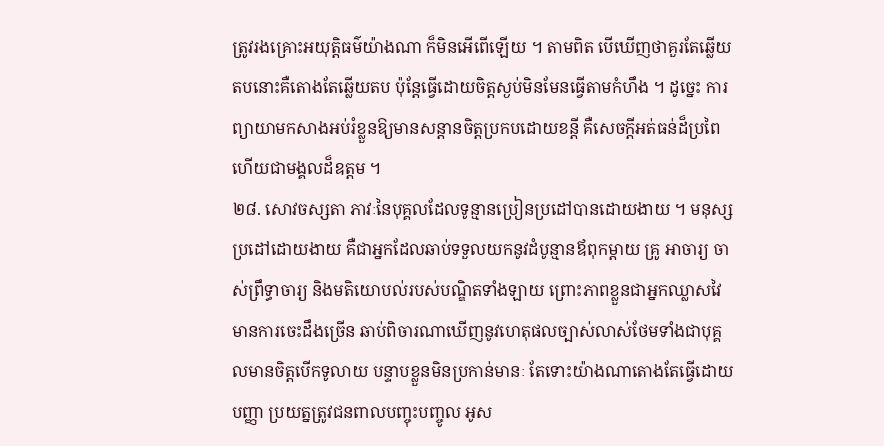ត្រូវរងគ្រោះអយុត្តិធម៌យ៉ាងណា ក៏មិនអើពើឡើយ ។ តាមពិត បើឃើញថាគួរតែឆ្លើយតបនោះគឺតោងតែឆ្លើយតប ប៉ុន្តែធ្វើដោយចិត្តស្ងប់មិនមែនធ្វើតាមកំហឹង ។ ដូច្នេះ ការព្យាយាមកសាងអប់រំខ្លួនឱ្យមានសន្ដានចិត្តប្រកបដោយខន្តី គឺសេចក្តីអត់ធន់ដ៏ប្រពៃ ហើយជាមង្គលដ៏ឧត្តម ។
២៨. សោវចស្សតា ភាវៈនៃបុគ្គលដែលទូន្មានប្រៀនប្រដៅបានដោយងាយ ។ មនុស្សប្រដៅដោយងាយ គឺជាអ្នកដែលឆាប់ទទួលយកនូវដំបូន្មានឪពុកម្តាយ គ្រូ អាចារ្យ ចាស់ព្រឹទ្ធាចារ្យ និងមតិយោបល់របស់បណ្ឌិតទាំងឡាយ ព្រោះភាពខ្លួនជាអ្នកឈ្លាសវៃមានការចេះដឹងច្រើន ឆាប់ពិចារណាឃើញនូវហេតុផលច្បាស់លាស់ថែមទាំងជាបុគ្គលមានចិត្តបើកទូលាយ បន្ទាបខ្លួនមិនប្រកាន់មានៈ តែទោះយ៉ាងណាតោងតែធ្វើដោយបញ្ញា ប្រយត្នត្រូវជនពាលបញ្ចុះបញ្ចូល អូស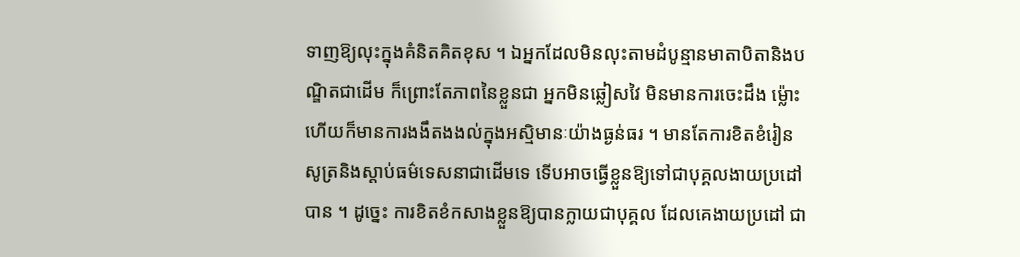ទាញឱ្យលុះក្នុងគំនិតគិតខុស ។ ឯអ្នកដែលមិនលុះតាមដំបូន្មានមាតាបិតានិងបណ្ឌិតជាដើម ក៏ព្រោះតែភាពនៃខ្លួនជា អ្នកមិនឆ្លៀសវៃ មិនមានការចេះដឹង ម្ល៉ោះហើយក៏មានការងងឹតងងល់ក្នុងអស្មិមានៈយ៉ាងធ្ងន់ធរ ។ មានតែការខិតខំរៀនសូត្រនិងស្តាប់ធម៌ទេសនាជាដើមទេ ទើបអាចធ្វើខ្លួនឱ្យទៅជាបុគ្គលងាយប្រដៅបាន ។ ដូច្នេះ ការខិតខំកសាងខ្លួនឱ្យបានក្លាយជាបុគ្គល ដែលគេងាយប្រដៅ ជា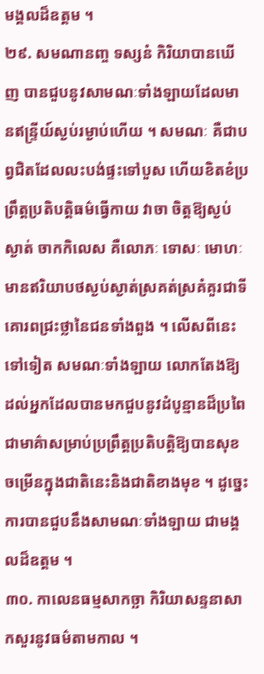មង្គលដ៏ឧត្តម ។
២៩. សមណានញ្ច ទស្សនំ កិរិយាបានឃើញ បានជួបនូវសាមណៈទាំងឡាយដែលមានឥន្ទ្រីយ៍ស្ងប់រម្ងាប់ហើយ ។ សមណៈ គឺជាបព្វជិតដែលលះបង់ផ្ទះទៅបួស ហើយខិតខំប្រព្រឹត្តប្រតិបត្តិធម៌ធ្វើកាយ វាចា ចិត្តឱ្យស្ងប់ស្ងាត់ ចាកកិលេស គឺលោភៈ ទោសៈ មោហៈ មានឥរិយាបថស្ងប់ស្ងាត់ស្រគត់ស្រគំគួរជាទីគោរពជ្រះថ្លានៃជនទាំងពួង ។ លើសពីនេះទៅទៀត សមណៈទាំងឡាយ លោកតែងឱ្យដល់អ្នកដែលបានមកជួបនូវដំបូន្មានដ៏ប្រពៃជាមាគ៌ាសម្រាប់ប្រព្រឹត្តប្រតិបត្តិឱ្យបានសុខចម្រើនក្នុងជាតិនេះនិងជាតិខាងមុខ ។ ដូច្នេះ ការបានជួបនឹងសាមណៈទាំងឡាយ ជាមង្គលដ៏ឧត្តម ។
៣០. កាលេនធម្មសាកច្ឆា កិរិយាសន្ទនាសាកសួរនូវធម៌តាមកាល ។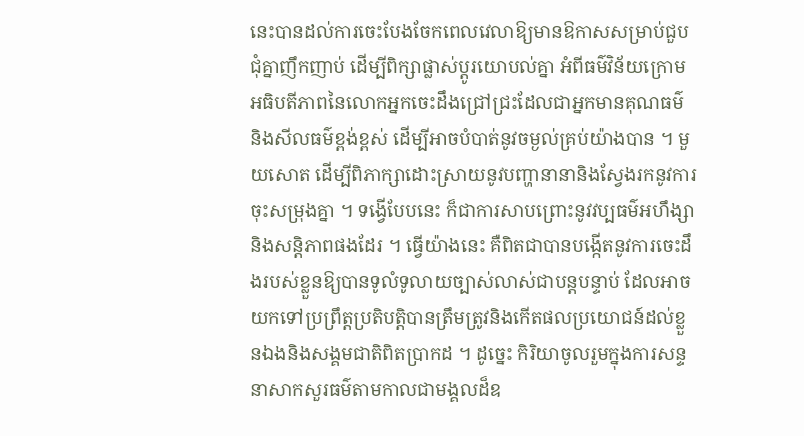នេះបានដល់ការចេះបែងចែកពេលវេលាឱ្យមានឱកាសសម្រាប់ជួបជុំគ្នាញឹកញាប់ ដើម្បីពិក្សាផ្លាស់ប្តូរយោបល់គ្នា អំពីធម៌វិន័យក្រោមអធិបតីភាពនៃលោកអ្នកចេះដឹងជ្រៅជ្រះដែលជាអ្នកមានគុណធម៌ និងសីលធម៌ខ្ពង់ខ្ពស់ ដើម្បីអាចបំបាត់នូវចម្ងល់គ្រប់យ៉ាងបាន ។ មួយសោត ដើម្បីពិភាក្សាដោះស្រាយនូវបញ្ហានានានិងស្វែងរកនូវការចុះសម្រុងគ្នា ។ ទង្វើបែបនេះ ក៏ជាការសាបព្រោះនូវវប្បធម៌អហឹង្សានិងសន្តិភាពផងដែរ ។ ធ្វើយ៉ាងនេះ គឺពិតជាបានបង្កើតនូវការចេះដឹងរបស់ខ្លួនឱ្យបានទូលំទូលាយច្បាស់លាស់ជាបន្តបន្ទាប់ ដែលអាចយកទៅប្រព្រឹត្តប្រតិបត្តិបានត្រឹមត្រូវនិងកើតផលប្រយោជន៍ដល់ខ្លួនឯងនិងសង្គមជាតិពិតប្រាកដ ។ ដូច្នេះ កិរិយាចូលរួមក្នុងការសន្ទនាសាកសួរធម៌តាមកាលជាមង្គលដ៏ឧ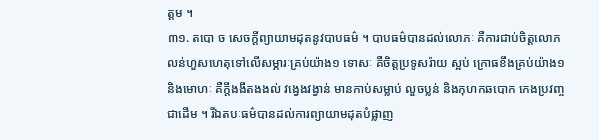ត្តម ។
៣១. តបោ ច សេចក្តីព្យាយាមដុតនូវបាបធម៌ ។ បាបធម៌បានដល់លោភៈ គឺការជាប់ចិត្តលោភលន់ហួសហេតុទៅលើសម្ភារៈគ្រប់យ៉ាង១ ទោសៈ គឺចិត្តប្រទូសរ៉ាយ ស្អប់ ក្រោធខឹងគ្រប់យ៉ាង១ និងមោហៈ គឺក្តីងងឹតងងល់ វង្វេងវង្វាន់ មានកាប់សម្លាប់ លួចប្លន់ និងកុហកឆបោក កេងប្រវញ្ចជាដើម ។ រីឯតបៈធម៌បានដល់ការព្យាយាមដុតបំផ្លាញ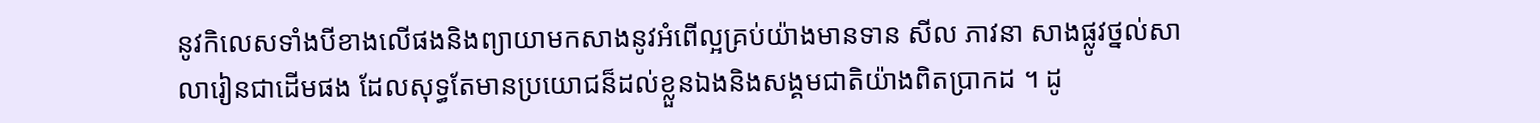នូវកិលេសទាំងបីខាងលើផងនិងព្យាយាមកសាងនូវអំពើល្អគ្រប់យ៉ាងមានទាន សីល ភាវនា សាងផ្លូវថ្នល់សាលារៀនជាដើមផង ដែលសុទ្ធតែមានប្រយោជន៏ដល់ខ្លួនឯងនិងសង្គមជាតិយ៉ាងពិតប្រាកដ ។ ដូ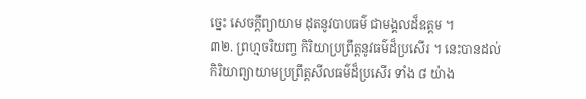ច្នេះ សេចក្តីព្យាយាម ដុតនូវបាបធម៌ ជាមង្គលដ៏ឧត្តម ។
៣២. ព្រហ្មចរិយញ្ច កិរិយាប្រព្រឹត្តនូវធម៌ដ៏ប្រសើរ ។ នេះបានដល់កិរិយាព្យាយាមប្រព្រឹត្តសីលធម៌ដ៏ប្រសើរ ទាំង ៨ យ៉ាង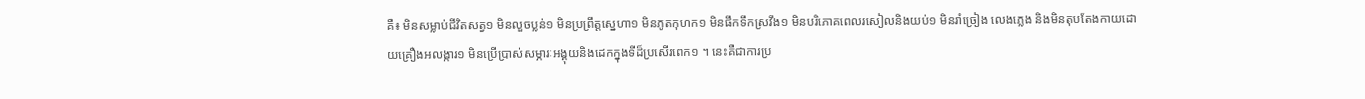គឺ៖ មិនសម្លាប់ជីវិតសត្វ១ មិនលួចប្លន់១ មិនប្រព្រឹត្តស្នេហា១ មិនភូតកុហក១ មិនផឹកទឹកស្រវឹង១ មិនបរិភោគពេលរសៀលនិងយប់១ មិនរាំច្រៀង លេងភ្លេង និងមិនតុបតែងកាយដោយគ្រឿងអលង្ការ១ មិនប្រើប្រាស់សម្ភារៈអង្គុយនិងដេកក្នុងទីដ៏ប្រសើរពេក១ ។ នេះគឺជាការប្រ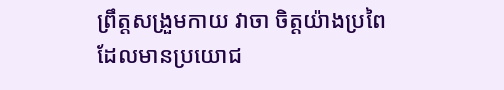ព្រឹត្តសង្រួមកាយ វាចា ចិត្តយ៉ាងប្រពៃ ដែលមានប្រយោជ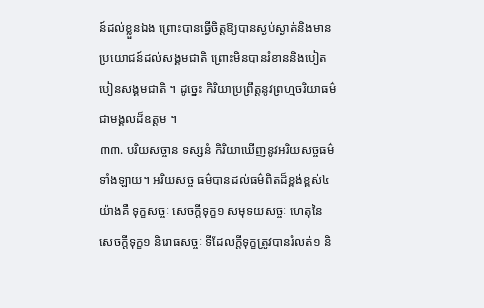ន៍ដល់ខ្លួនឯង ព្រោះបានធ្វើចិត្តឱ្យបានស្ងប់ស្ងាត់និងមានប្រយោជន៍ដល់សង្គមជាតិ ព្រោះមិនបានរំខាននិងបៀតបៀនសង្គមជាតិ ។ ដូច្នេះ កិរិយាប្រព្រឹត្តនូវព្រហ្មចរិយាធម៌ជាមង្គលដ៏ឧត្តម ។
៣៣. បរិយសច្ចាន ទស្សនំ កិរិយាឃើញនូវអរិយសច្ចធម៌ទាំងឡាយ។ អរិយសច្ច ធម៌បានដល់ធម៌ពិតដ៏ខ្ពង់ខ្ពស់៤យ៉ាងគឺ ទុក្ខសច្ចៈ សេចក្តីទុក្ខ១ សមុទយសច្ចៈ ហេតុនៃសេចក្តីទុក្ខ១ និរោធសច្ចៈ ទីដែលក្តីទុក្ខត្រូវបានរំលត់១ និ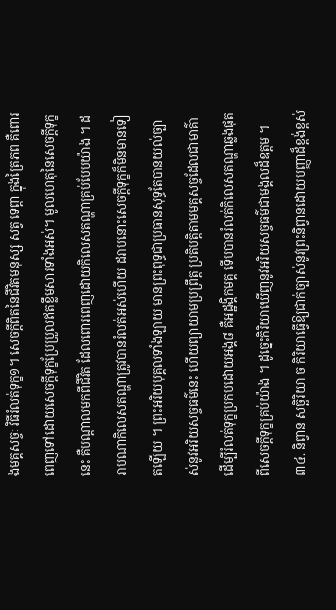ងមគ្គសច្ចៈ វិធីរំលត់ទុក្ខ១។ សេចក្តីពិតនៃជីវិតមនុស្ស សត្វ ទេព្តា ក្នុងត្រៃភព គឺពោរពេញទៅដោយសេចក្តីទុក្ខប្រែប្រួលឥតខ្លឹមសារទាំងអស់។ មូលហេតុនៃសេចក្តីទុក្ខនេះ គឺបណ្តាលមកពីជីវិត ដែលពោរពេញដោយកិលេសតណ្ហាគ្រប់បែបយ៉ាង ។ ដរាបណាកិលេសតណ្ហាត្រូវបានរំលត់អស់ហើយ ដរាបនោះសេចក្តីទុក្ខក៏មិនមានទៀតឡើយ ។ ព្រះអរិយបុគ្គលទាំងឡាយ មានព្រះពុទ្ធជាប្រធានសុទ្ធតែបានយល់ច្បាស់នូវអរិយសច្ចធម៌នេះ ហើយព្យាយាមប្រព្រឹត្ត ប្រតិបត្តិតាមមគ្គសច្ចដែលជាមាគ៌ា ដើម្បីរំលត់ទុក្ខប្រកបដោយអង្គ៨ គឺអដ្ឋង្គិកមគ្គ ទើបបានរំលត់កិលេសតណ្ហាឆ្លងផុតពីសេចក្តីទុក្ខគ្រប់យ៉ាង ។ ដូច្នេះកិរិយាឃើញនូវអរិយសច្ចធម៌ជាមង្គលដ៏ឧត្តម ។
៣៤. និព្វាន សច្ឆិរិយា ច កិរិយាធ្វើឱ្យជាក់ច្បាស់នូវព្រះនិព្វានដោយបញ្ញាដ៏ខ្ពង់ខ្ពស់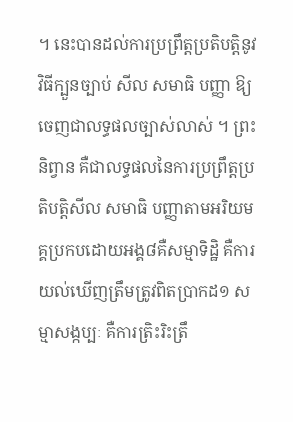។ នេះបានដល់ការប្រព្រឹត្តប្រតិបត្តិនូវវិធីក្បួនច្បាប់ សីល សមាធិ បញ្ញា ឱ្យចេញជាលទ្ធផលច្បាស់លាស់ ។ ព្រះនិព្វាន គឺជាលទ្ធផលនៃការប្រព្រឹត្តប្រតិបត្តិសីល សមាធិ បញ្ញាតាមអរិយមគ្គប្រកបដោយអង្គ៨គឺសម្មាទិដ្ឋិ គឺការយល់ឃើញត្រឹមត្រូវពិតប្រាកដ១ សម្មាសង្កប្បៈ គឺការត្រិះរិះត្រឹ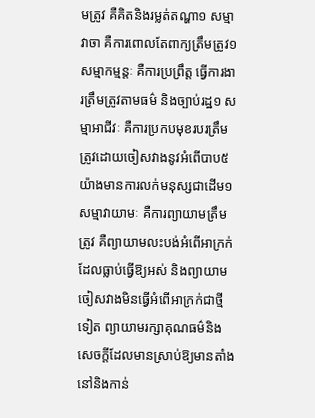មត្រូវ គឺគិតនិងរម្លត់តណ្ហា១ សម្មាវាចា គឺការពោលតែពាក្យត្រឹមត្រូវ១ សម្មាកម្មន្តៈ គឺការប្រព្រឹត្ត ធ្វើការងារត្រឹមត្រូវតាមធម៌ និងច្បាប់រដ្ឋ១ សម្មាអាជីវៈ គឺការប្រកបមុខរបរត្រឹមត្រូវដោយចៀសវាងនូវអំពើបាប៥យ៉ាងមានការលក់មនុស្សជាដើម១ សម្មាវាយាមៈ គឺការព្យាយាមត្រឹមត្រូវ គឺព្យាយាមលះបង់អំពើអាក្រក់ដែលធ្លាប់ធ្វើឱ្យអស់ និងព្យាយាមចៀសវាងមិនធ្វើអំពើអាក្រក់ជាថ្មីទៀត ព្យាយាមរក្សាគុណធម៌និងសេចក្តីដែលមានស្រាប់ឱ្យមានតាំងនៅនិងកាន់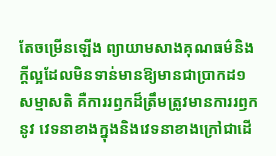តែចម្រើនឡើង ព្យាយាមសាងគុណធម៌និងក្តីល្អដែលមិនទាន់មានឱ្យមានជាប្រាកដ១ សម្មាសតិ គឺការរឭកដ៏ត្រឹមត្រូវមានការរឭកនូវ វេទនាខាងក្នុងនិងវេទនាខាងក្រៅជាដើ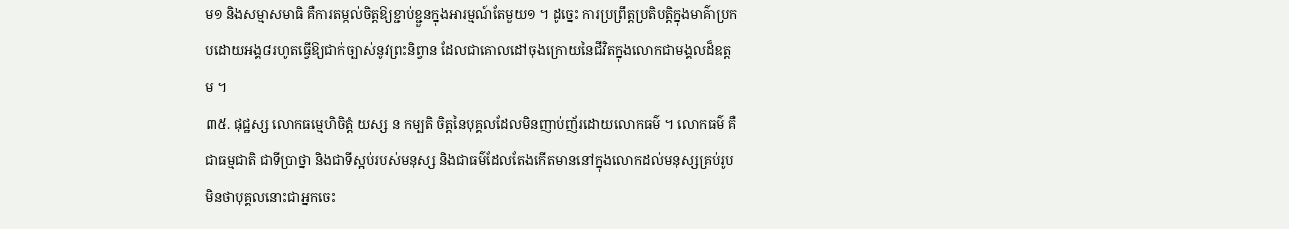ម១ និងសម្មាសមាធិ គឺការតម្កល់ចិត្តឱ្យខ្ជាប់ខ្ជួនក្នុងអារម្មណ៍តែមួយ១ ។ ដូច្នេះ ការប្រព្រឹត្តប្រតិបត្តិក្នុងមាគ៌ាប្រកបដោយអង្គ៨រហូតធ្វើឱ្យជាក់ច្បាស់នូវព្រះនិព្វាន ដែលជាគោលដៅចុងក្រោយនៃជីវិតក្នុងលោកជាមង្គលដ៏ឧត្តម ។
៣៥. ផុជ្ឋស្ស លោកធម្មេហិចិត្តំ យស្ស ន កម្បតិ ចិត្តនៃបុគ្គលដែលមិនញាប់ញ័រដោយលោកធម៌ ។ លោកធម៌ គឺជាធម្មជាតិ ជាទីប្រាថ្នា និងជាទីស្អប់របស់មនុស្ស និងជាធម៌ដែលតែងកើតមាននៅក្នុងលោកដល់មនុស្សគ្រប់រូប មិនថាបុគ្គលនោះជាអ្នកចេះ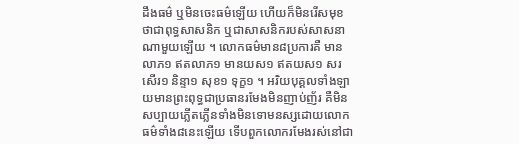ដឹងធម៌ ឬមិនចេះធម៌ឡើយ ហើយក៏មិនរើសមុខថាជាពុទ្ធសាសនិក ឬជាសាសនិករបស់សាសនាណាមួយឡើយ ។ លោកធម៌មាន៨ប្រការគឺ មានលាភ១ ឥតលាភ១ មានយស១ ឥតយស១ សរសើរ១ និន្ទា១ សុខ១ ទុក្ខ១ ។ អរិយបុគ្គលទាំងឡាយមានព្រះពុទ្ធជាប្រធានរមែងមិនញាប់ញ័រ គឺមិនសប្បាយភ្លើតភ្លើនទាំងមិនទោមនស្សដោយលោកធម៌ទាំង៨នេះឡើយ ទើបពួកលោករមែងរស់នៅជា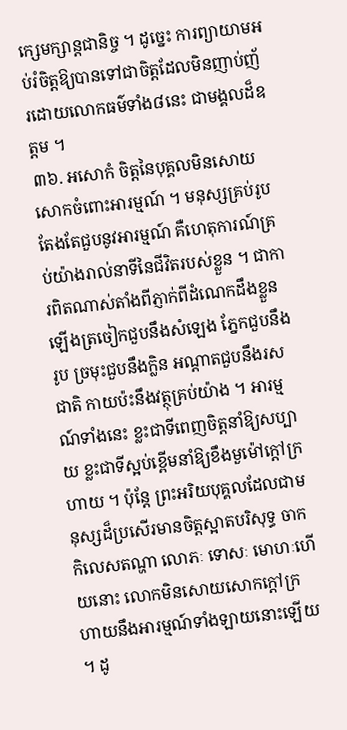ក្សេមក្សាន្តជានិច្ច ។ ដូច្នេះ ការព្យាយាមអប់រំចិត្តឱ្យបានទៅជាចិត្តដែលមិនញាប់ញ័រដោយលោកធម៌ទាំង៨នេះ ជាមង្គលដ៏ឧត្តម ។
៣៦. អសោកំ ចិត្តនៃបុគ្គលមិនសោយសោកចំពោះអារម្មណ៍ ។ មនុស្សគ្រប់រូបតែងតែជួបនូវអារម្មណ៍ គឺហេតុការណ៍គ្រប់យ៉ាងរាល់នាទីនៃជីវិតរបស់ខ្លួន ។ ជាការពិតណាស់តាំងពីភ្ញាក់ពីដំណេកដឹងខ្លួនឡើងត្រចៀកជួបនឹងស៓ឡេង ភ្នែកជួបនឹងរូប ច្រមុះជួបនឹងក្លិន អណ្តាតជួបនឹងរសជាតិ កាយប៉ះនឹងវត្ថុគ្រប់យ៉ាង ។ អារម្មណ៍ទាំងនេះ ខ្លះជាទីពេញចិត្តនាំឱ្យសប្បាយ ខ្លះជាទីស្អប់ខ្ពើមនាំឱ្យខឹងមួម៉ៅក្តៅក្រហាយ ។ ប៉ុន្តែ ព្រះអរិយបុគ្គលដែលជាមនុស្សដ៏ប្រសើរមានចិត្តស្អាតបរិសុទ្ធ ចាកកិលេសតណ្ហា លោភៈ ទោសៈ មោហៈហើយនោះ លោកមិនសោយសោកក្តៅក្រហាយនឹងអារម្មណ៍ទាំងឡាយនោះឡើយ ។ ដូ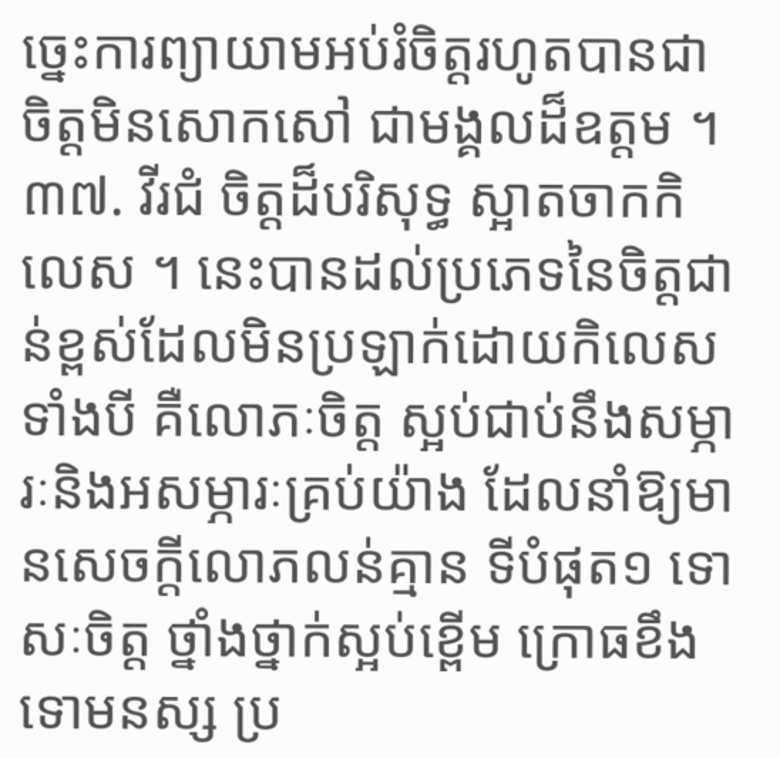ច្នេះការព្យាយាមអប់រំចិត្តរហូតបានជាចិត្តមិនសោកសៅ ជាមង្គលដ៏ឧត្តម ។
៣៧. វីរជំ ចិត្តដ៏បរិសុទ្ធ ស្អាតចាកកិលេស ។ នេះបានដល់ប្រភេទនៃចិត្តជាន់ខ្ពស់ដែលមិនប្រឡាក់ដោយកិលេសទាំងបី គឺលោភៈចិត្ត ស្អប់ជាប់នឹងសម្ភារៈនិងអសម្ភារៈគ្រប់យ៉ាង ដែលនាំឱ្យមានសេចក្តីលោភលន់គ្មាន ទីបំផុត១ ទោសៈចិត្ត ថ្នាំងថ្នាក់ស្អប់ខ្ពើម ក្រោធខឹង ទោមនស្ស ប្រ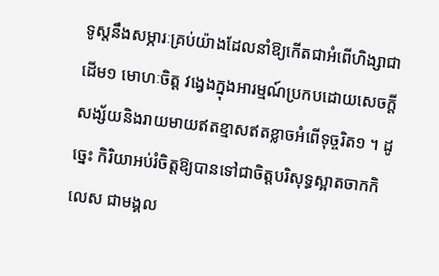ទូស្តនឹងសម្ភារៈគ្រប់យ៉ាងដែលនាំឱ្យកើតជាអំពើហិង្សាជាដើម១ មោហៈចិត្ត វង្វេងក្នុងអារម្មណ៍ប្រកបដោយសេចក្តីសង្ស័យនិងរាយមាយឥតខ្មាសឥតខ្លាចអំពើទុច្ចរិត១ ។ ដូច្នេះ កិរិយាអប់រំចិត្តឱ្យបានទៅជាចិត្តបរិសុទ្ធស្អាតចាកកិលេស ជាមង្គល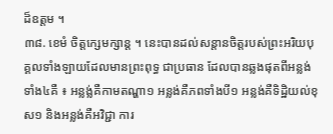ដ៏ឧត្តម ។
៣៨. ខេមំ ចិត្តក្សេមក្សាន្ត ។ នេះបានដល់សន្តានចិត្តរបស់ព្រះអរិយបុគ្គលទាំងឡាយដែលមានព្រះពុទ្ធ ជាប្រធាន ដែលបានឆ្លងផុតពីអន្លង់ទាំង៤គឺ ៖ អន្លង្ល់គឺកាមតណ្ហា១ អន្លង់គឺភពទាំងបី១ អន្លង់គឺទិដ្ឋិយល់ខុស១ និងអន្លង់គឺអវិជ្ជា ការ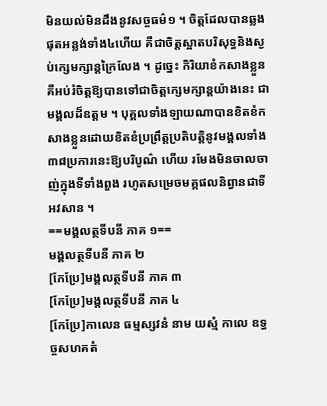មិនយល់មិនដឹងនូវសច្ចធម៌១ ។ ចិត្តដែលបានឆ្លងផុតអន្លង់ទាំង៤ហើយ គឺជាចិត្តស្អាតបរិសុទ្ធនិងស្ងប់ក្សេមក្សាន្តក្រៃលែង ។ ដូច្នេះ កិរិយាខំកសាងខ្លួនគឺអប់រំចិត្តឱ្យបានទៅជាចិត្តក្សេមក្សាន្តយ៉ាងនេះ ជាមង្គលដ៏ឧត្តម ។ បុគ្គលទាំងឡាយណាបានខិតខំកសាងខ្លួនដោយខិតខំប្រព្រឹត្តប្រតិបត្តិនូវមង្គលទាំង៣៨ប្រការនេះឱ្យបរិបូណ៌ ហើយ រមែងមិនចាលចាញ់ក្នុងទីទាំងពួង រហូតសម្រេចមគ្គផលនិព្វានជាទីអវសាន ។
==មង្គលត្ថទីបនី ភាគ ១==
មង្គលត្ថទីបនី ភាគ ២
[កែប្រែ]មង្គលត្ថទីបនី ភាគ ៣
[កែប្រែ]មង្គលត្ថទីបនី ភាគ ៤
[កែប្រែ]កាលេន ធម្មស្សវនំ នាម យស្មំ កាលេ ឧទ្ធច្ចសហគតំ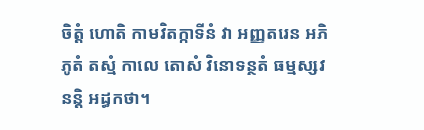ចិត្តំ ហោតិ កាមវិតក្កាទីនំ វា អញ្ញតរេន អភិភូតំ តស្មំ កាលេ តេាសំ វិនោទន្ថតំ ធម្មស្សវនន្តិ អដ្ធកថា។